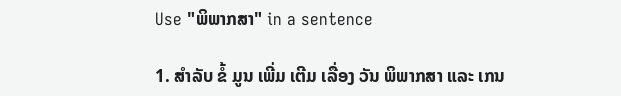Use "ພິພາກສາ" in a sentence

1. ສໍາລັບ ຂໍ້ ມູນ ເພີ່ມ ເຕີມ ເລື່ອງ ວັນ ພິພາກສາ ແລະ ເກນ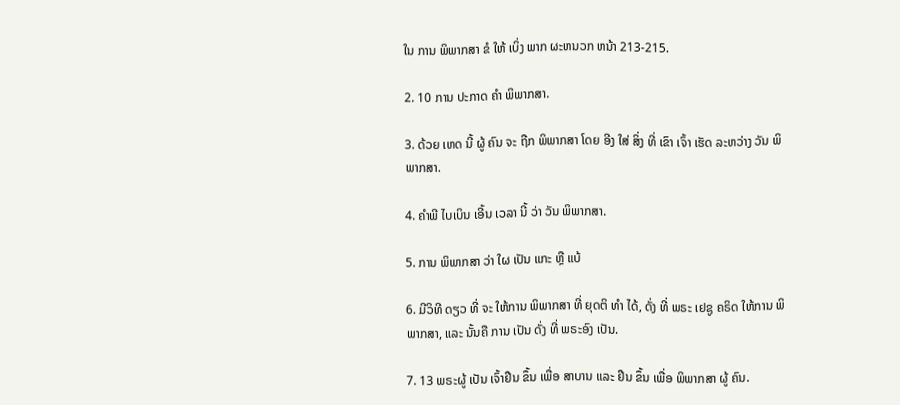ໃນ ການ ພິພາກສາ ຂໍ ໃຫ້ ເບິ່ງ ພາກ ຜະຫນວກ ຫນ້າ 213-215.

2. 10 ການ ປະກາດ ຄໍາ ພິພາກສາ.

3. ດ້ວຍ ເຫດ ນີ້ ຜູ້ ຄົນ ຈະ ຖືກ ພິພາກສາ ໂດຍ ອີງ ໃສ່ ສິ່ງ ທີ່ ເຂົາ ເຈົ້າ ເຮັດ ລະຫວ່າງ ວັນ ພິພາກສາ.

4. ຄໍາພີ ໄບເບິນ ເອີ້ນ ເວລາ ນີ້ ວ່າ ວັນ ພິພາກສາ.

5. ການ ພິພາກສາ ວ່າ ໃຜ ເປັນ ແກະ ຫຼື ແບ້

6. ມີວິທີ ດຽວ ທີ່ ຈະ ໃຫ້ການ ພິພາກສາ ທີ່ ຍຸດຕິ ທໍາ ໄດ້, ດັ່ງ ທີ່ ພຣະ ເຢຊູ ຄຣິດ ໃຫ້ການ ພິພາກສາ, ແລະ ນັ້ນຄື ການ ເປັນ ດັ່ງ ທີ່ ພຣະອົງ ເປັນ.

7. 13 ພຣະຜູ້ ເປັນ ເຈົ້າຢືນ ຂຶ້ນ ເພື່ອ ສາບານ ແລະ ຢືນ ຂຶ້ນ ເພື່ອ ພິພາກສາ ຜູ້ ຄົນ.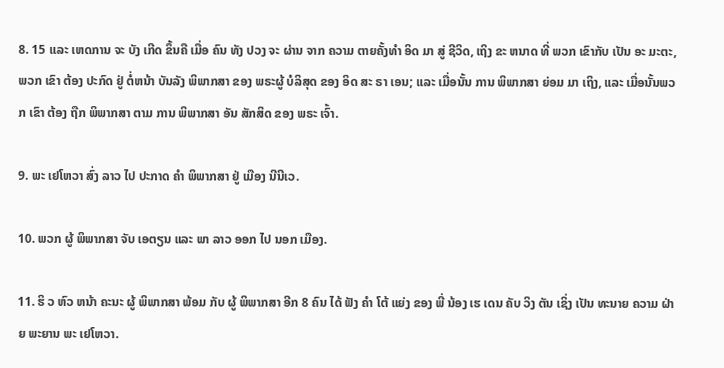8. 15 ແລະ ເຫດການ ຈະ ບັງ ເກີດ ຂຶ້ນຄື ເມື່ອ ຄົນ ທັງ ປວງ ຈະ ຜ່ານ ຈາກ ຄວາມ ຕາຍຄັ້ງທໍາ ອິດ ມາ ສູ່ ຊີວິດ, ເຖິງ ຂະ ຫນາດ ທີ່ ພວກ ເຂົາກັບ ເປັນ ອະ ມະຕະ, ພວກ ເຂົາ ຕ້ອງ ປະກົດ ຢູ່ ຕໍ່ຫນ້າ ບັນລັງ ພິພາກສາ ຂອງ ພຣະຜູ້ ບໍລິສຸດ ຂອງ ອິດ ສະ ຣາ ເອນ; ແລະ ເມື່ອນັ້ນ ການ ພິພາກສາ ຍ່ອມ ມາ ເຖິງ, ແລະ ເມື່ອນັ້ນພວກ ເຂົາ ຕ້ອງ ຖືກ ພິພາກສາ ຕາມ ການ ພິພາກສາ ອັນ ສັກສິດ ຂອງ ພຣະ ເຈົ້າ.

9. ພະ ເຢໂຫວາ ສົ່ງ ລາວ ໄປ ປະກາດ ຄໍາ ພິພາກສາ ຢູ່ ເມືອງ ນີນີເວ.

10. ພວກ ຜູ້ ພິພາກສາ ຈັບ ເອຕຽນ ແລະ ພາ ລາວ ອອກ ໄປ ນອກ ເມືອງ.

11. ຮິ ວ ຫົວ ຫນ້າ ຄະນະ ຜູ້ ພິພາກສາ ພ້ອມ ກັບ ຜູ້ ພິພາກສາ ອີກ 8 ຄົນ ໄດ້ ຟັງ ຄໍາ ໂຕ້ ແຍ່ງ ຂອງ ພີ່ ນ້ອງ ເຮ ເດນ ຄັບ ວິງ ຕັນ ເຊິ່ງ ເປັນ ທະນາຍ ຄວາມ ຝ່າຍ ພະຍານ ພະ ເຢໂຫວາ.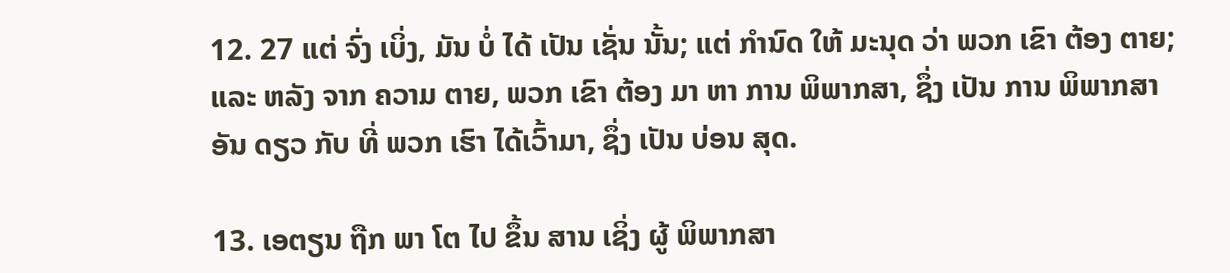12. 27 ແຕ່ ຈົ່ງ ເບິ່ງ, ມັນ ບໍ່ ໄດ້ ເປັນ ເຊັ່ນ ນັ້ນ; ແຕ່ ກໍານົດ ໃຫ້ ມະນຸດ ວ່າ ພວກ ເຂົາ ຕ້ອງ ຕາຍ; ແລະ ຫລັງ ຈາກ ຄວາມ ຕາຍ, ພວກ ເຂົາ ຕ້ອງ ມາ ຫາ ການ ພິພາກສາ, ຊຶ່ງ ເປັນ ການ ພິພາກສາ ອັນ ດຽວ ກັບ ທີ່ ພວກ ເຮົາ ໄດ້ເວົ້າມາ, ຊຶ່ງ ເປັນ ບ່ອນ ສຸດ.

13. ເອຕຽນ ຖືກ ພາ ໂຕ ໄປ ຂຶ້ນ ສານ ເຊິ່ງ ຜູ້ ພິພາກສາ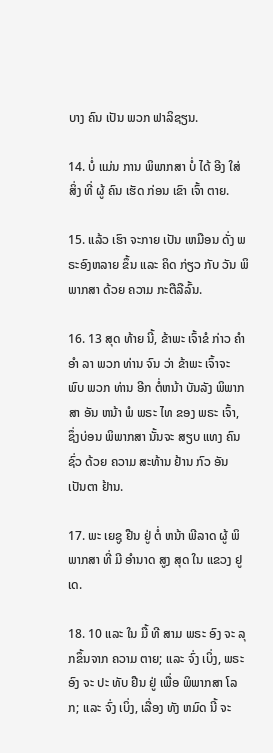ບາງ ຄົນ ເປັນ ພວກ ຟາລິຊຽນ.

14. ບໍ່ ແມ່ນ ການ ພິພາກສາ ບໍ່ ໄດ້ ອີງ ໃສ່ ສິ່ງ ທີ່ ຜູ້ ຄົນ ເຮັດ ກ່ອນ ເຂົາ ເຈົ້າ ຕາຍ.

15. ແລ້ວ ເຮົາ ຈະກາຍ ເປັນ ເຫມືອນ ດັ່ງ ພຣະອົງຫລາຍ ຂຶ້ນ ແລະ ຄິດ ກ່ຽວ ກັບ ວັນ ພິພາກສາ ດ້ວຍ ຄວາມ ກະຕືລືລົ້ນ.

16. 13 ສຸດ ທ້າຍ ນີ້, ຂ້າພະ ເຈົ້າຂໍ ກ່າວ ຄໍາ ອໍາ ລາ ພວກ ທ່ານ ຈົນ ວ່າ ຂ້າພະ ເຈົ້າຈະ ພົບ ພວກ ທ່ານ ອີກ ຕໍ່ຫນ້າ ບັນລັງ ພິພາກສາ ອັນ ຫນ້າ ພໍ ພຣະ ໄທ ຂອງ ພຣະ ເຈົ້າ, ຊຶ່ງບ່ອນ ພິພາກສາ ນັ້ນຈະ ສຽບ ແທງ ຄົນ ຊົ່ວ ດ້ວຍ ຄວາມ ສະທ້ານ ຢ້ານ ກົວ ອັນ ເປັນຕາ ຢ້ານ.

17. ພະ ເຍຊູ ຢືນ ຢູ່ ຕໍ່ ຫນ້າ ພີລາດ ຜູ້ ພິພາກສາ ທີ່ ມີ ອໍານາດ ສູງ ສຸດ ໃນ ແຂວງ ຢູເດ.

18. 10 ແລະ ໃນ ມື້ ທີ ສາມ ພຣະ ອົງ ຈະ ລຸກຂຶ້ນຈາກ ຄວາມ ຕາຍ; ແລະ ຈົ່ງ ເບິ່ງ, ພຣະ ອົງ ຈະ ປະ ທັບ ຢືນ ຢູ່ ເພື່ອ ພິພາກສາ ໂລກ; ແລະ ຈົ່ງ ເບິ່ງ, ເລື່ອງ ທັງ ຫມົດ ນີ້ ຈະ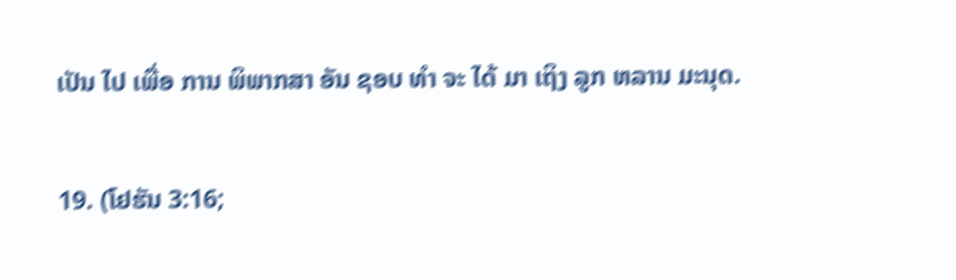ເປັນ ໄປ ເພື່ອ ການ ພິພາກສາ ອັນ ຊອບ ທໍາ ຈະ ໄດ້ ມາ ເຖິງ ລູກ ຫລານ ມະນຸດ.

19. (ໂຢຮັນ 3:16;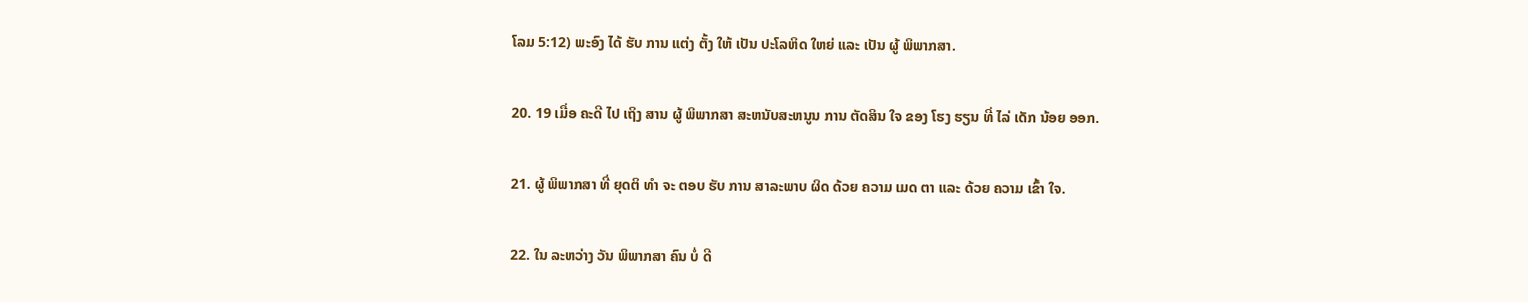ໂລມ 5:12) ພະອົງ ໄດ້ ຮັບ ການ ແຕ່ງ ຕັ້ງ ໃຫ້ ເປັນ ປະໂລຫິດ ໃຫຍ່ ແລະ ເປັນ ຜູ້ ພິພາກສາ.

20. 19 ເມື່ອ ຄະດີ ໄປ ເຖິງ ສານ ຜູ້ ພິພາກສາ ສະຫນັບສະຫນູນ ການ ຕັດສິນ ໃຈ ຂອງ ໂຮງ ຮຽນ ທີ່ ໄລ່ ເດັກ ນ້ອຍ ອອກ.

21. ຜູ້ ພິພາກສາ ທີ່ ຍຸດຕິ ທໍາ ຈະ ຕອບ ຮັບ ການ ສາລະພາບ ຜິດ ດ້ວຍ ຄວາມ ເມດ ຕາ ແລະ ດ້ວຍ ຄວາມ ເຂົ້າ ໃຈ.

22. ໃນ ລະຫວ່າງ ວັນ ພິພາກສາ ຄົນ ບໍ່ ດີ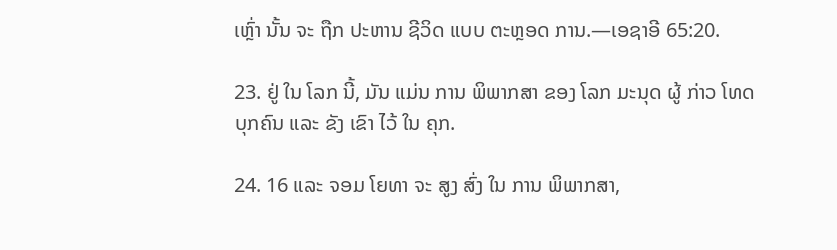ເຫຼົ່າ ນັ້ນ ຈະ ຖືກ ປະຫານ ຊີວິດ ແບບ ຕະຫຼອດ ການ.—ເອຊາອີ 65:20.

23. ຢູ່ ໃນ ໂລກ ນີ້, ມັນ ແມ່ນ ການ ພິພາກສາ ຂອງ ໂລກ ມະນຸດ ຜູ້ ກ່າວ ໂທດ ບຸກຄົນ ແລະ ຂັງ ເຂົາ ໄວ້ ໃນ ຄຸກ.

24. 16 ແລະ ຈອມ ໂຍທາ ຈະ ສູງ ສົ່ງ ໃນ ການ ພິພາກສາ,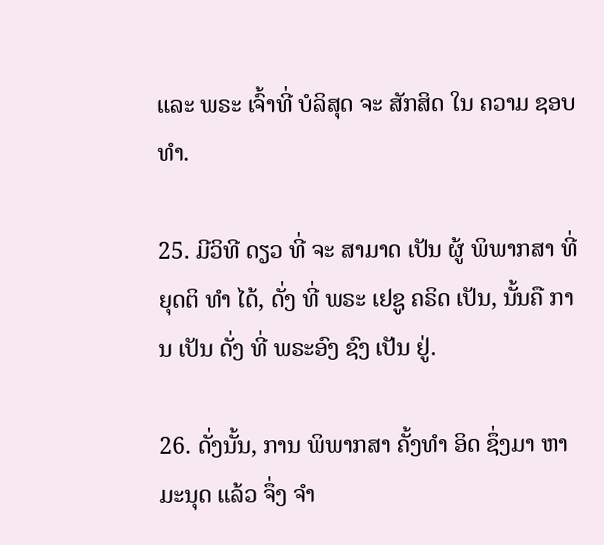ແລະ ພຣະ ເຈົ້າທີ່ ບໍລິສຸດ ຈະ ສັກສິດ ໃນ ຄວາມ ຊອບ ທໍາ.

25. ມີວິທີ ດຽວ ທີ່ ຈະ ສາມາດ ເປັນ ຜູ້ ພິພາກສາ ທີ່ ຍຸດຕິ ທໍາ ໄດ້, ດັ່ງ ທີ່ ພຣະ ເຢຊູ ຄຣິດ ເປັນ, ນັ້ນຄື ການ ເປັນ ດັ່ງ ທີ່ ພຣະອົງ ຊົງ ເປັນ ຢູ່.

26. ດັ່ງນັ້ນ, ການ ພິພາກສາ ຄັ້ງທໍາ ອິດ ຊຶ່ງມາ ຫາ ມະນຸດ ແລ້ວ ຈຶ່ງ ຈໍາ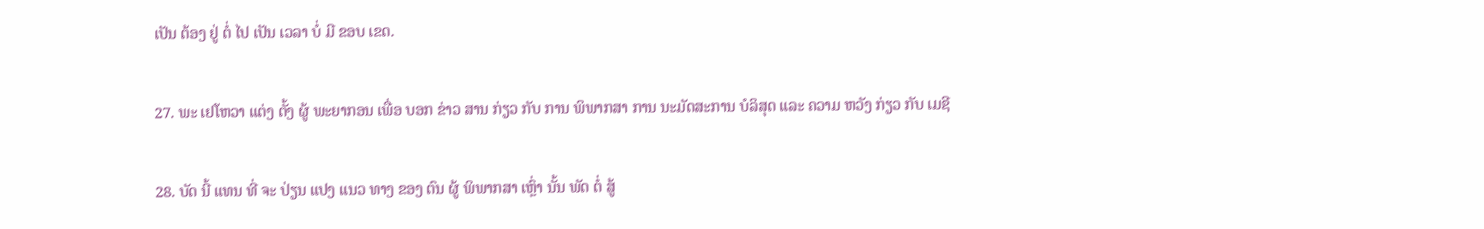ເປັນ ຕ້ອງ ຢູ່ ຕໍ່ ໄປ ເປັນ ເວລາ ບໍ່ ມີ ຂອບ ເຂດ.

27. ພະ ເຢໂຫວາ ແຕ່ງ ຕັ້ງ ຜູ້ ພະຍາກອນ ເພື່ອ ບອກ ຂ່າວ ສານ ກ່ຽວ ກັບ ການ ພິພາກສາ ການ ນະມັດສະການ ບໍລິສຸດ ແລະ ຄວາມ ຫວັງ ກ່ຽວ ກັບ ເມຊີ

28. ບັດ ນີ້ ແທນ ທີ່ ຈະ ປ່ຽນ ແປງ ແນວ ທາງ ຂອງ ຕົນ ຜູ້ ພິພາກສາ ເຫຼົ່າ ນັ້ນ ພັດ ຕໍ່ ສູ້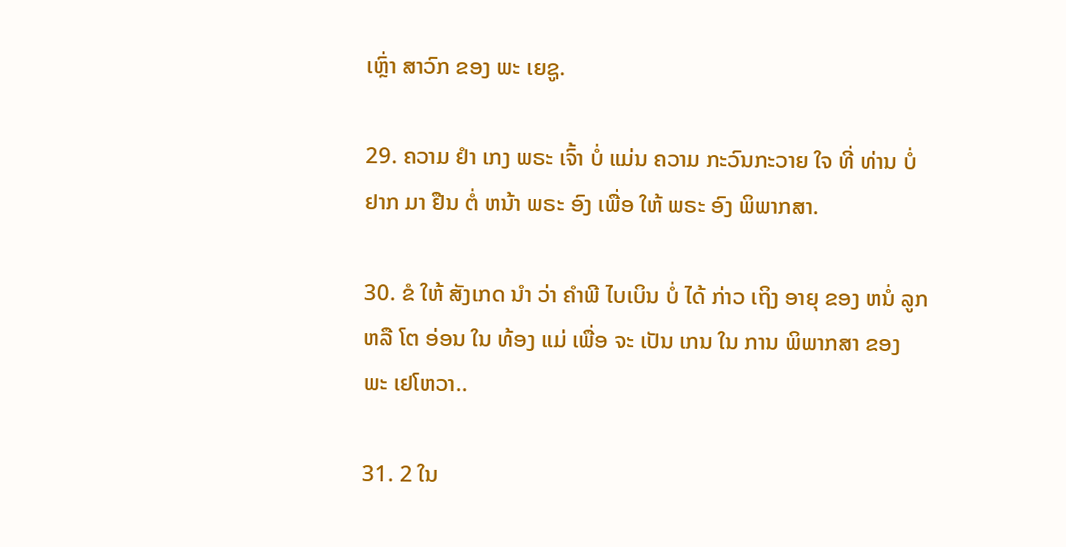ເຫຼົ່າ ສາວົກ ຂອງ ພະ ເຍຊູ.

29. ຄວາມ ຢໍາ ເກງ ພຣະ ເຈົ້າ ບໍ່ ແມ່ນ ຄວາມ ກະວົນກະວາຍ ໃຈ ທີ່ ທ່ານ ບໍ່ ຢາກ ມາ ຢືນ ຕໍ່ ຫນ້າ ພຣະ ອົງ ເພື່ອ ໃຫ້ ພຣະ ອົງ ພິພາກສາ.

30. ຂໍ ໃຫ້ ສັງເກດ ນໍາ ວ່າ ຄໍາພີ ໄບເບິນ ບໍ່ ໄດ້ ກ່າວ ເຖິງ ອາຍຸ ຂອງ ຫນໍ່ ລູກ ຫລື ໂຕ ອ່ອນ ໃນ ທ້ອງ ແມ່ ເພື່ອ ຈະ ເປັນ ເກນ ໃນ ການ ພິພາກສາ ຂອງ ພະ ເຢໂຫວາ..

31. 2 ໃນ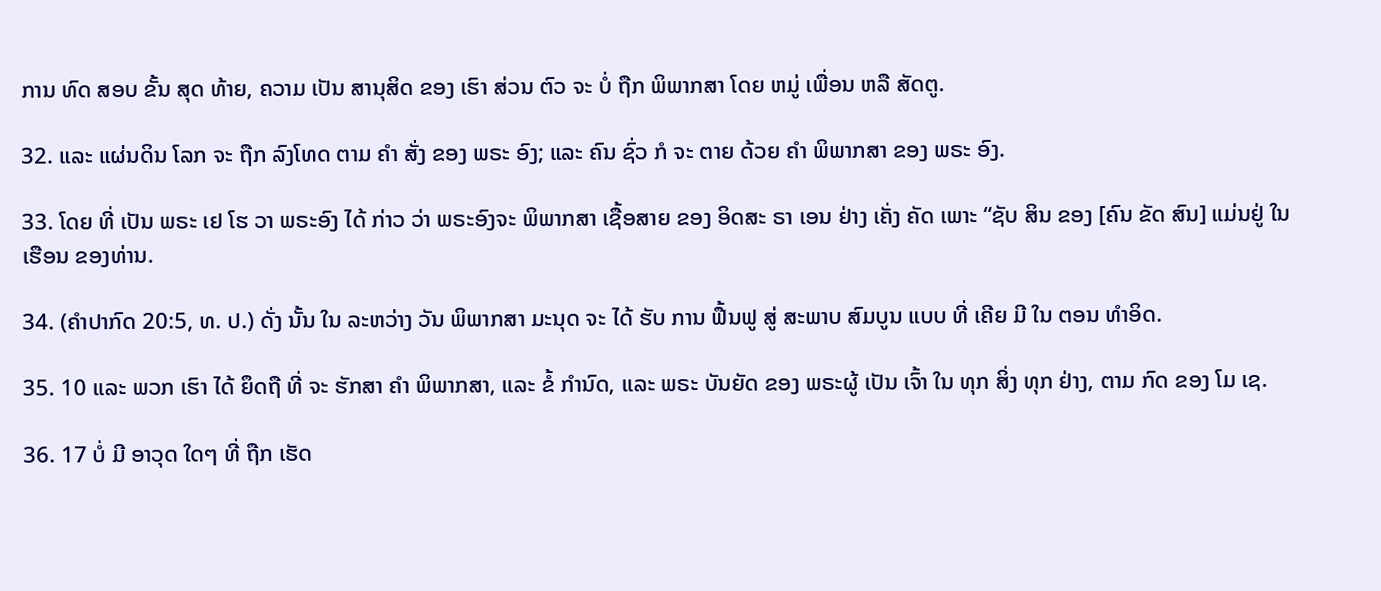ການ ທົດ ສອບ ຂັ້ນ ສຸດ ທ້າຍ, ຄວາມ ເປັນ ສານຸສິດ ຂອງ ເຮົາ ສ່ວນ ຕົວ ຈະ ບໍ່ ຖືກ ພິພາກສາ ໂດຍ ຫມູ່ ເພື່ອນ ຫລື ສັດຕູ.

32. ແລະ ແຜ່ນດິນ ໂລກ ຈະ ຖືກ ລົງໂທດ ຕາມ ຄໍາ ສັ່ງ ຂອງ ພຣະ ອົງ; ແລະ ຄົນ ຊົ່ວ ກໍ ຈະ ຕາຍ ດ້ວຍ ຄໍາ ພິພາກສາ ຂອງ ພຣະ ອົງ.

33. ໂດຍ ທີ່ ເປັນ ພຣະ ເຢ ໂຮ ວາ ພຣະອົງ ໄດ້ ກ່າວ ວ່າ ພຣະອົງຈະ ພິພາກສາ ເຊື້ອສາຍ ຂອງ ອິດສະ ຣາ ເອນ ຢ່າງ ເຄັ່ງ ຄັດ ເພາະ “ຊັບ ສິນ ຂອງ [ຄົນ ຂັດ ສົນ] ແມ່ນຢູ່ ໃນ ເຮືອນ ຂອງທ່ານ.

34. (ຄໍາປາກົດ 20:5, ທ. ປ.) ດັ່ງ ນັ້ນ ໃນ ລະຫວ່າງ ວັນ ພິພາກສາ ມະນຸດ ຈະ ໄດ້ ຮັບ ການ ຟື້ນຟູ ສູ່ ສະພາບ ສົມບູນ ແບບ ທີ່ ເຄີຍ ມີ ໃນ ຕອນ ທໍາອິດ.

35. 10 ແລະ ພວກ ເຮົາ ໄດ້ ຍຶດຖື ທີ່ ຈະ ຮັກສາ ຄໍາ ພິພາກສາ, ແລະ ຂໍ້ ກໍານົດ, ແລະ ພຣະ ບັນຍັດ ຂອງ ພຣະຜູ້ ເປັນ ເຈົ້າ ໃນ ທຸກ ສິ່ງ ທຸກ ຢ່າງ, ຕາມ ກົດ ຂອງ ໂມ ເຊ.

36. 17 ບໍ່ ມີ ອາວຸດ ໃດໆ ທີ່ ຖືກ ເຮັດ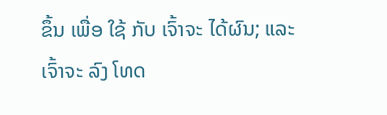ຂຶ້ນ ເພື່ອ ໃຊ້ ກັບ ເຈົ້າຈະ ໄດ້ຜົນ; ແລະ ເຈົ້າຈະ ລົງ ໂທດ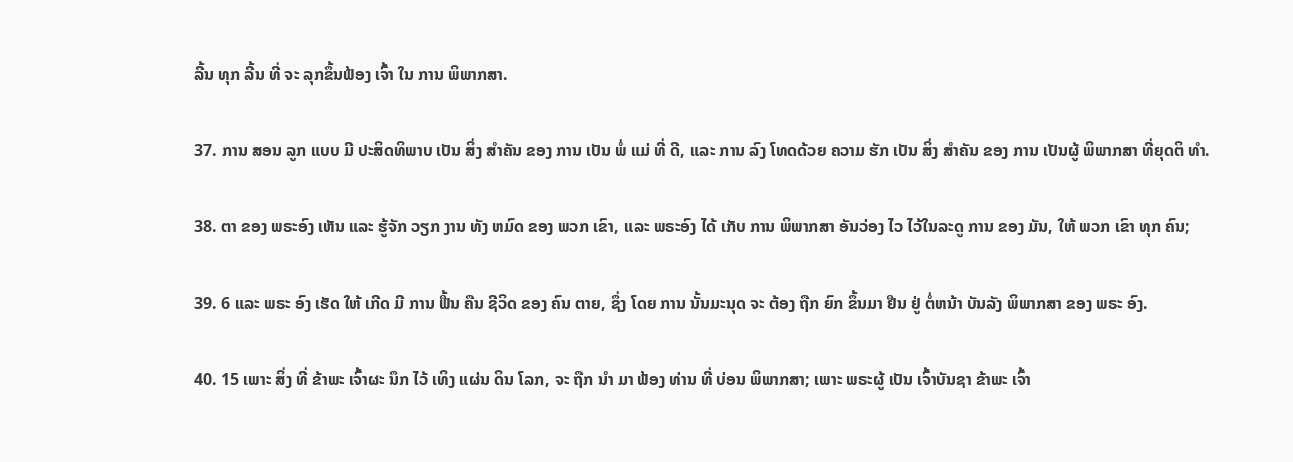ລີ້ນ ທຸກ ລີ້ນ ທີ່ ຈະ ລຸກຂຶ້ນຟ້ອງ ເຈົ້າ ໃນ ການ ພິພາກສາ.

37. ການ ສອນ ລູກ ແບບ ມີ ປະສິດທິພາບ ເປັນ ສິ່ງ ສໍາຄັນ ຂອງ ການ ເປັນ ພໍ່ ແມ່ ທີ່ ດີ, ແລະ ການ ລົງ ໂທດດ້ວຍ ຄວາມ ຮັກ ເປັນ ສິ່ງ ສໍາຄັນ ຂອງ ການ ເປັນຜູ້ ພິພາກສາ ທີ່ຍຸດຕິ ທໍາ.

38. ຕາ ຂອງ ພຣະອົງ ເຫັນ ແລະ ຮູ້ຈັກ ວຽກ ງານ ທັງ ຫມົດ ຂອງ ພວກ ເຂົາ, ແລະ ພຣະອົງ ໄດ້ ເກັບ ການ ພິພາກສາ ອັນວ່ອງ ໄວ ໄວ້ໃນລະດູ ການ ຂອງ ມັນ, ໃຫ້ ພວກ ເຂົາ ທຸກ ຄົນ;

39. 6 ແລະ ພຣະ ອົງ ເຮັດ ໃຫ້ ເກີດ ມີ ການ ຟື້ນ ຄືນ ຊີວິດ ຂອງ ຄົນ ຕາຍ, ຊຶ່ງ ໂດຍ ການ ນັ້ນມະນຸດ ຈະ ຕ້ອງ ຖືກ ຍົກ ຂຶ້ນມາ ຢືນ ຢູ່ ຕໍ່ຫນ້າ ບັນລັງ ພິພາກສາ ຂອງ ພຣະ ອົງ.

40. 15 ເພາະ ສິ່ງ ທີ່ ຂ້າພະ ເຈົ້າຜະ ນຶກ ໄວ້ ເທິງ ແຜ່ນ ດິນ ໂລກ, ຈະ ຖືກ ນໍາ ມາ ຟ້ອງ ທ່ານ ທີ່ ບ່ອນ ພິພາກສາ; ເພາະ ພຣະຜູ້ ເປັນ ເຈົ້າບັນຊາ ຂ້າພະ ເຈົ້າ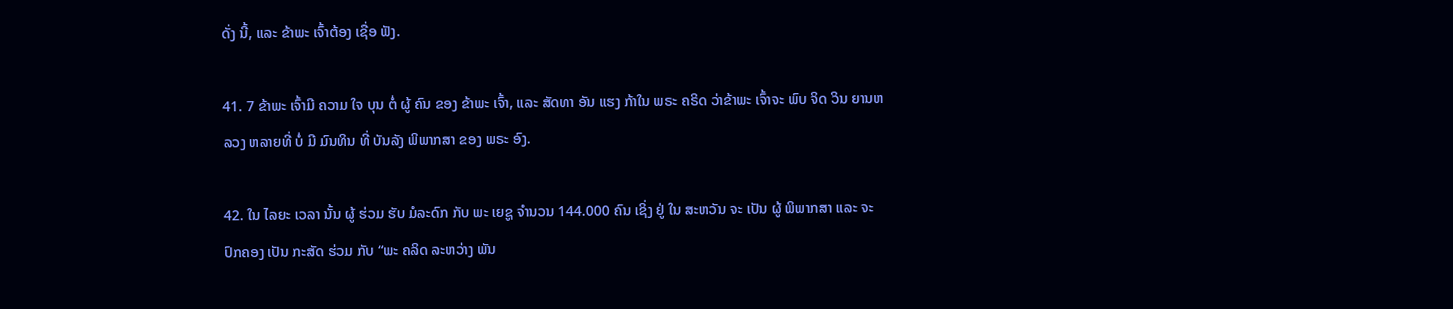ດັ່ງ ນີ້, ແລະ ຂ້າພະ ເຈົ້າຕ້ອງ ເຊື່ອ ຟັງ.

41. 7 ຂ້າພະ ເຈົ້າມີ ຄວາມ ໃຈ ບຸນ ຕໍ່ ຜູ້ ຄົນ ຂອງ ຂ້າພະ ເຈົ້າ, ແລະ ສັດທາ ອັນ ແຮງ ກ້າໃນ ພຣະ ຄຣິດ ວ່າຂ້າພະ ເຈົ້າຈະ ພົບ ຈິດ ວິນ ຍານຫລວງ ຫລາຍທີ່ ບໍ່ ມີ ມົນທິນ ທີ່ ບັນລັງ ພິພາກສາ ຂອງ ພຣະ ອົງ.

42. ໃນ ໄລຍະ ເວລາ ນັ້ນ ຜູ້ ຮ່ວມ ຮັບ ມໍລະດົກ ກັບ ພະ ເຍຊູ ຈໍານວນ 144.000 ຄົນ ເຊິ່ງ ຢູ່ ໃນ ສະຫວັນ ຈະ ເປັນ ຜູ້ ພິພາກສາ ແລະ ຈະ ປົກຄອງ ເປັນ ກະສັດ ຮ່ວມ ກັບ “ພະ ຄລິດ ລະຫວ່າງ ພັນ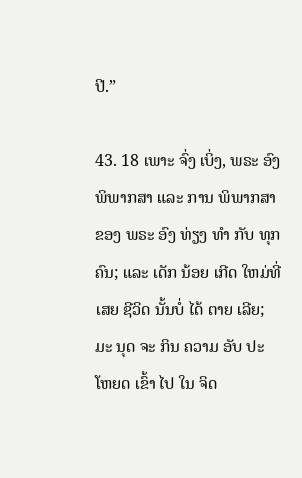ປີ.”

43. 18 ເພາະ ຈົ່ງ ເບິ່ງ, ພຣະ ອົງ ພິພາກສາ ແລະ ການ ພິພາກສາ ຂອງ ພຣະ ອົງ ທ່ຽງ ທໍາ ກັບ ທຸກ ຄົນ; ແລະ ເດັກ ນ້ອຍ ເກີດ ໃຫມ່ທີ່ ເສຍ ຊີວິດ ນັ້ນບໍ່ ໄດ້ ຕາຍ ເລີຍ; ມະ ນຸດ ຈະ ກິນ ຄວາມ ອັບ ປະ ໂຫຍດ ເຂົ້າ ໄປ ໃນ ຈິດ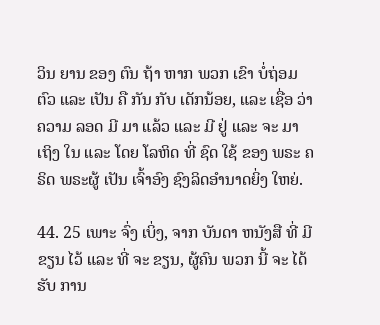ວິນ ຍານ ຂອງ ຕົນ ຖ້າ ຫາກ ພວກ ເຂົາ ບໍ່ຖ່ອມ ຕົວ ແລະ ເປັນ ຄື ກັນ ກັບ ເດັກນ້ອຍ, ແລະ ເຊື່ອ ວ່າ ຄວາມ ລອດ ມີ ມາ ແລ້ວ ແລະ ມີ ຢູ່ ແລະ ຈະ ມາ ເຖິງ ໃນ ແລະ ໂດຍ ໂລຫິດ ທີ່ ຊົດ ໃຊ້ ຂອງ ພຣະ ຄຣິດ ພຣະຜູ້ ເປັນ ເຈົ້າອົງ ຊົງລິດອໍານາດຍິ່ງ ໃຫຍ່.

44. 25 ເພາະ ຈົ່ງ ເບິ່ງ, ຈາກ ບັນດາ ຫນັງສື ທີ່ ມີ ຂຽນ ໄວ້ ແລະ ທີ່ ຈະ ຂຽນ, ຜູ້ຄົນ ພວກ ນີ້ ຈະ ໄດ້ ຮັບ ການ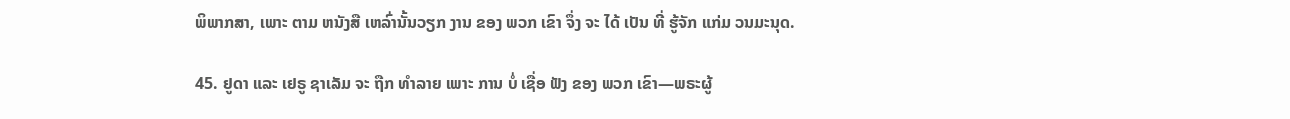ພິພາກສາ, ເພາະ ຕາມ ຫນັງສື ເຫລົ່ານັ້ນວຽກ ງານ ຂອງ ພວກ ເຂົາ ຈຶ່ງ ຈະ ໄດ້ ເປັນ ທີ່ ຮູ້ຈັກ ແກ່ມ ວນມະນຸດ.

45. ຢູດາ ແລະ ເຢຣູ ຊາເລັມ ຈະ ຖືກ ທໍາລາຍ ເພາະ ການ ບໍ່ ເຊື່ອ ຟັງ ຂອງ ພວກ ເຂົາ—ພຣະຜູ້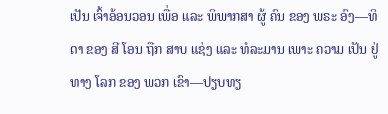ເປັນ ເຈົ້າອ້ອນວອນ ເພື່ອ ແລະ ພິພາກສາ ຜູ້ ຄົນ ຂອງ ພຣະ ອົງ—ທິດາ ຂອງ ສີ ໂອນ ຖືກ ສາບ ແຊ່ງ ແລະ ທໍລະມານ ເພາະ ຄວາມ ເປັນ ຢູ່ ທາງ ໂລກ ຂອງ ພວກ ເຂົາ—ປຽບທຽ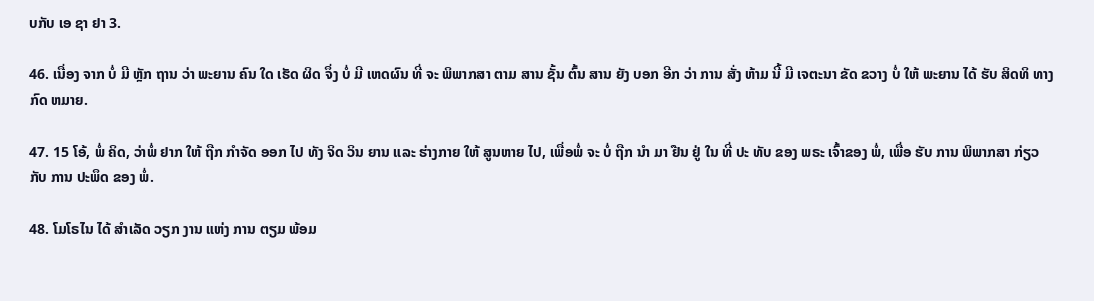ບກັບ ເອ ຊາ ຢາ 3.

46. ເນື່ອງ ຈາກ ບໍ່ ມີ ຫຼັກ ຖານ ວ່າ ພະຍານ ຄົນ ໃດ ເຮັດ ຜິດ ຈຶ່ງ ບໍ່ ມີ ເຫດຜົນ ທີ່ ຈະ ພິພາກສາ ຕາມ ສານ ຊັ້ນ ຕົ້ນ ສານ ຍັງ ບອກ ອີກ ວ່າ ການ ສັ່ງ ຫ້າມ ນີ້ ມີ ເຈຕະນາ ຂັດ ຂວາງ ບໍ່ ໃຫ້ ພະຍານ ໄດ້ ຮັບ ສິດທິ ທາງ ກົດ ຫມາຍ.

47. 15 ໂອ້, ພໍ່ ຄິດ, ວ່າພໍ່ ຢາກ ໃຫ້ ຖືກ ກໍາຈັດ ອອກ ໄປ ທັງ ຈິດ ວິນ ຍານ ແລະ ຮ່າງກາຍ ໃຫ້ ສູນຫາຍ ໄປ, ເພື່ອພໍ່ ຈະ ບໍ່ ຖືກ ນໍາ ມາ ຢືນ ຢູ່ ໃນ ທີ່ ປະ ທັບ ຂອງ ພຣະ ເຈົ້າຂອງ ພໍ່, ເພື່ອ ຮັບ ການ ພິພາກສາ ກ່ຽວ ກັບ ການ ປະພຶດ ຂອງ ພໍ່.

48. ໂມໂຣໄນ ໄດ້ ສໍາເລັດ ວຽກ ງານ ແຫ່ງ ການ ຕຽມ ພ້ອມ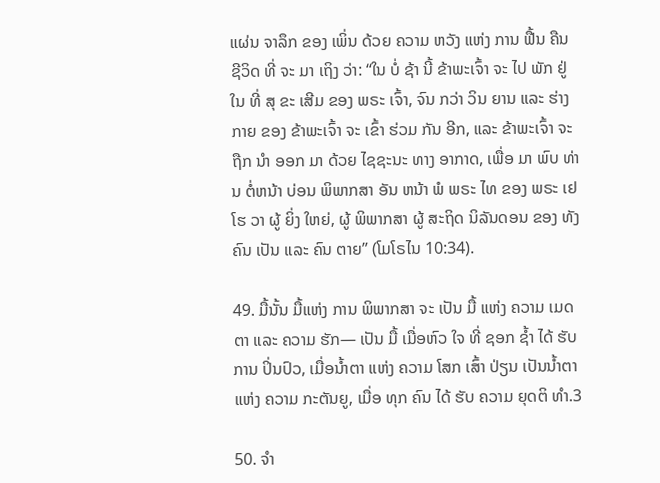ແຜ່ນ ຈາລຶກ ຂອງ ເພິ່ນ ດ້ວຍ ຄວາມ ຫວັງ ແຫ່ງ ການ ຟື້ນ ຄືນ ຊີວິດ ທີ່ ຈະ ມາ ເຖິງ ວ່າ: “ໃນ ບໍ່ ຊ້າ ນີ້ ຂ້າພະເຈົ້າ ຈະ ໄປ ພັກ ຢູ່ ໃນ ທີ່ ສຸ ຂະ ເສີມ ຂອງ ພຣະ ເຈົ້າ, ຈົນ ກວ່າ ວິນ ຍານ ແລະ ຮ່າງກາຍ ຂອງ ຂ້າພະເຈົ້າ ຈະ ເຂົ້າ ຮ່ວມ ກັນ ອີກ, ແລະ ຂ້າພະເຈົ້າ ຈະ ຖືກ ນໍາ ອອກ ມາ ດ້ວຍ ໄຊຊະນະ ທາງ ອາກາດ, ເພື່ອ ມາ ພົບ ທ່ານ ຕໍ່ຫນ້າ ບ່ອນ ພິພາກສາ ອັນ ຫນ້າ ພໍ ພຣະ ໄທ ຂອງ ພຣະ ເຢ ໂຮ ວາ ຜູ້ ຍິ່ງ ໃຫຍ່, ຜູ້ ພິພາກສາ ຜູ້ ສະຖິດ ນິລັນດອນ ຂອງ ທັງ ຄົນ ເປັນ ແລະ ຄົນ ຕາຍ” (ໂມໂຣໄນ 10:34).

49. ມື້ນັ້ນ ມື້ແຫ່ງ ການ ພິພາກສາ ຈະ ເປັນ ມື້ ແຫ່ງ ຄວາມ ເມດ ຕາ ແລະ ຄວາມ ຮັກ— ເປັນ ມື້ ເມື່ອຫົວ ໃຈ ທີ່ ຊອກ ຊ້ຳ ໄດ້ ຮັບ ການ ປິ່ນປົວ, ເມື່ອນ້ຳຕາ ແຫ່ງ ຄວາມ ໂສກ ເສົ້າ ປ່ຽນ ເປັນນ້ຳຕາ ແຫ່ງ ຄວາມ ກະຕັນຍູ, ເມື່ອ ທຸກ ຄົນ ໄດ້ ຮັບ ຄວາມ ຍຸດຕິ ທໍາ.3

50. ຈໍາ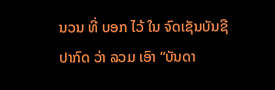ນວນ ທີ່ ບອກ ໄວ້ ໃນ ຈົດເຊັນບັນຊີ ປາກົດ ວ່າ ລວມ ເອົາ “ບັນດາ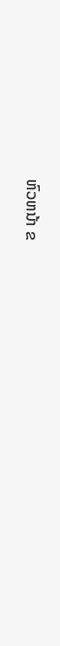ຫົວຫນ້າ ຂ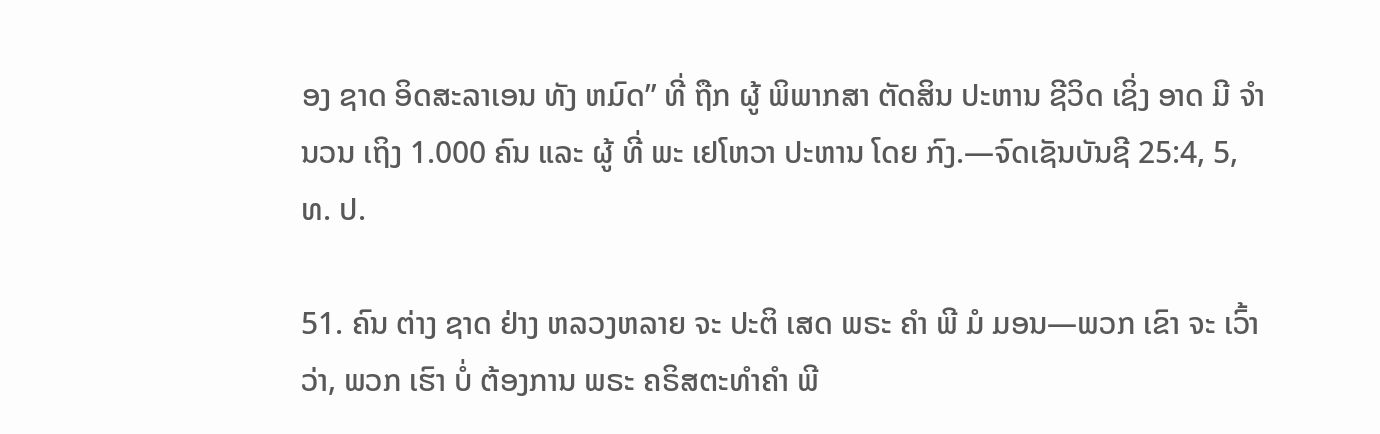ອງ ຊາດ ອິດສະລາເອນ ທັງ ຫມົດ” ທີ່ ຖືກ ຜູ້ ພິພາກສາ ຕັດສິນ ປະຫານ ຊີວິດ ເຊິ່ງ ອາດ ມີ ຈໍານວນ ເຖິງ 1.000 ຄົນ ແລະ ຜູ້ ທີ່ ພະ ເຢໂຫວາ ປະຫານ ໂດຍ ກົງ.—ຈົດເຊັນບັນຊີ 25:4, 5, ທ. ປ.

51. ຄົນ ຕ່າງ ຊາດ ຢ່າງ ຫລວງຫລາຍ ຈະ ປະຕິ ເສດ ພຣະ ຄໍາ ພີ ມໍ ມອນ—ພວກ ເຂົາ ຈະ ເວົ້າວ່າ, ພວກ ເຮົາ ບໍ່ ຕ້ອງການ ພຣະ ຄຣິສຕະທໍາຄໍາ ພີ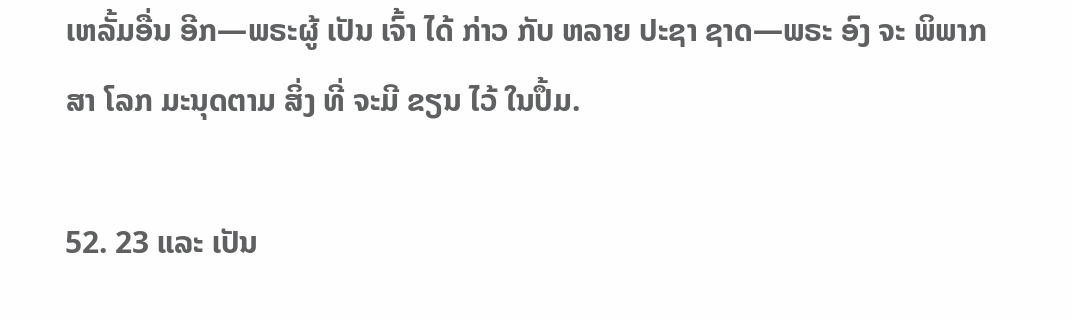ເຫລັ້ມອື່ນ ອີກ—ພຣະຜູ້ ເປັນ ເຈົ້າ ໄດ້ ກ່າວ ກັບ ຫລາຍ ປະຊາ ຊາດ—ພຣະ ອົງ ຈະ ພິພາກສາ ໂລກ ມະນຸດຕາມ ສິ່ງ ທີ່ ຈະມີ ຂຽນ ໄວ້ ໃນປຶ້ມ.

52. 23 ແລະ ເປັນ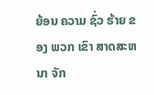ຍ້ອນ ຄວາມ ຊົ່ວ ຮ້າຍ ຂອງ ພວກ ເຂົາ ສາດສະຫນາ ຈັກ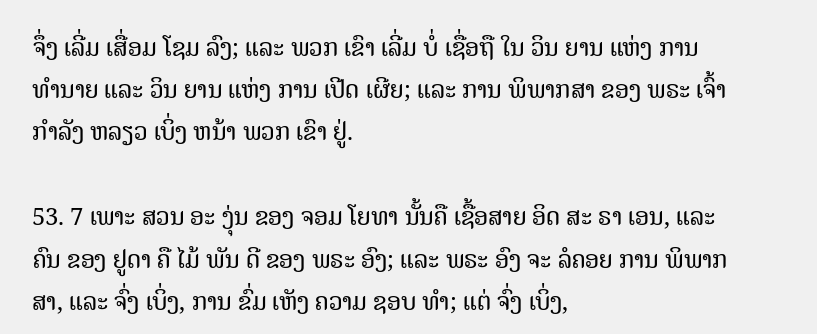ຈຶ່ງ ເລີ່ມ ເສື່ອມ ໂຊມ ລົງ; ແລະ ພວກ ເຂົາ ເລີ່ມ ບໍ່ ເຊື່ອຖື ໃນ ວິນ ຍານ ແຫ່ງ ການ ທໍານາຍ ແລະ ວິນ ຍານ ແຫ່ງ ການ ເປີດ ເຜີຍ; ແລະ ການ ພິພາກສາ ຂອງ ພຣະ ເຈົ້າ ກໍາລັງ ຫລຽວ ເບິ່ງ ຫນ້າ ພວກ ເຂົາ ຢູ່.

53. 7 ເພາະ ສວນ ອະ ງຸ່ນ ຂອງ ຈອມ ໂຍທາ ນັ້ນຄື ເຊື້ອສາຍ ອິດ ສະ ຣາ ເອນ, ແລະ ຄົນ ຂອງ ຢູດາ ຄື ໄມ້ ພັນ ດີ ຂອງ ພຣະ ອົງ; ແລະ ພຣະ ອົງ ຈະ ລໍຄອຍ ການ ພິພາກສາ, ແລະ ຈົ່ງ ເບິ່ງ, ການ ຂົ່ມ ເຫັງ ຄວາມ ຊອບ ທໍາ; ແຕ່ ຈົ່ງ ເບິ່ງ,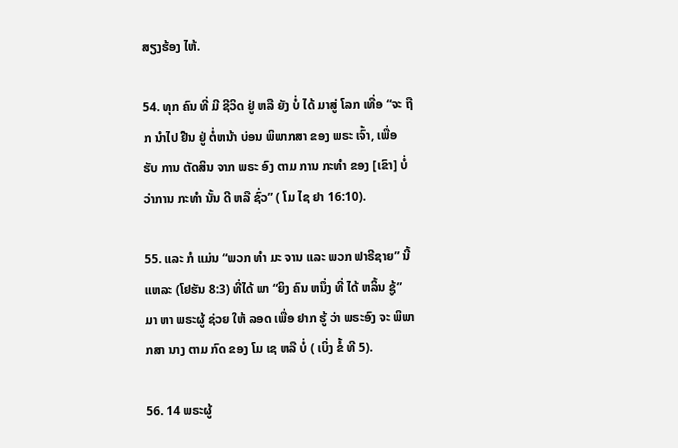ສຽງຮ້ອງ ໄຫ້.

54. ທຸກ ຄົນ ທີ່ ມີ ຊີວິດ ຢູ່ ຫລື ຍັງ ບໍ່ ໄດ້ ມາສູ່ ໂລກ ເທື່ອ “ຈະ ຖືກ ນໍາໄປ ຢືນ ຢູ່ ຕໍ່ຫນ້າ ບ່ອນ ພິພາກສາ ຂອງ ພຣະ ເຈົ້າ, ເພື່ອ ຮັບ ການ ຕັດສິນ ຈາກ ພຣະ ອົງ ຕາມ ການ ກະທໍາ ຂອງ [ເຂົາ] ບໍ່ ວ່າການ ກະທໍາ ນັ້ນ ດີ ຫລື ຊົ່ວ” ( ໂມ ໄຊ ຢາ 16:10).

55. ແລະ ກໍ ແມ່ນ “ພວກ ທໍາ ມະ ຈານ ແລະ ພວກ ຟາຣີຊາຍ” ນີ້ ແຫລະ (ໂຢຮັນ 8:3) ທີ່ໄດ້ ພາ “ຍິງ ຄົນ ຫນຶ່ງ ທີ່ ໄດ້ ຫລິ້ນ ຊູ້” ມາ ຫາ ພຣະຜູ້ ຊ່ວຍ ໃຫ້ ລອດ ເພື່ອ ຢາກ ຮູ້ ວ່າ ພຣະອົງ ຈະ ພິພາກສາ ນາງ ຕາມ ກົດ ຂອງ ໂມ ເຊ ຫລື ບໍ່ ( ເບິ່ງ ຂໍ້ ທີ 5).

56. 14 ພຣະຜູ້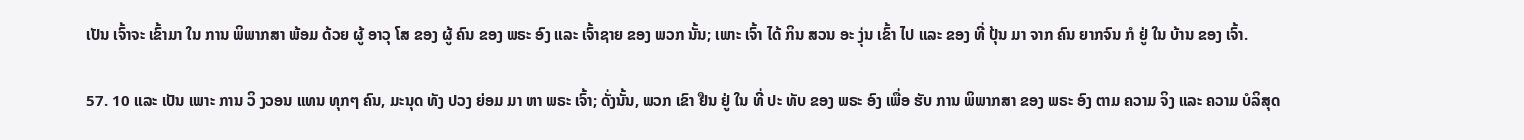ເປັນ ເຈົ້າຈະ ເຂົ້າມາ ໃນ ການ ພິພາກສາ ພ້ອມ ດ້ວຍ ຜູ້ ອາວຸ ໂສ ຂອງ ຜູ້ ຄົນ ຂອງ ພຣະ ອົງ ແລະ ເຈົ້າຊາຍ ຂອງ ພວກ ນັ້ນ; ເພາະ ເຈົ້າ ໄດ້ ກິນ ສວນ ອະ ງຸ່ນ ເຂົ້າ ໄປ ແລະ ຂອງ ທີ່ ປຸ້ນ ມາ ຈາກ ຄົນ ຍາກຈົນ ກໍ ຢູ່ ໃນ ບ້ານ ຂອງ ເຈົ້າ.

57. 10 ແລະ ເປັນ ເພາະ ການ ວິ ງວອນ ແທນ ທຸກໆ ຄົນ, ມະນຸດ ທັງ ປວງ ຍ່ອມ ມາ ຫາ ພຣະ ເຈົ້າ; ດັ່ງນັ້ນ, ພວກ ເຂົາ ຢືນ ຢູ່ ໃນ ທີ່ ປະ ທັບ ຂອງ ພຣະ ອົງ ເພື່ອ ຮັບ ການ ພິພາກສາ ຂອງ ພຣະ ອົງ ຕາມ ຄວາມ ຈິງ ແລະ ຄວາມ ບໍລິສຸດ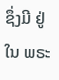ຊຶ່ງມີ ຢູ່ ໃນ ພຣະ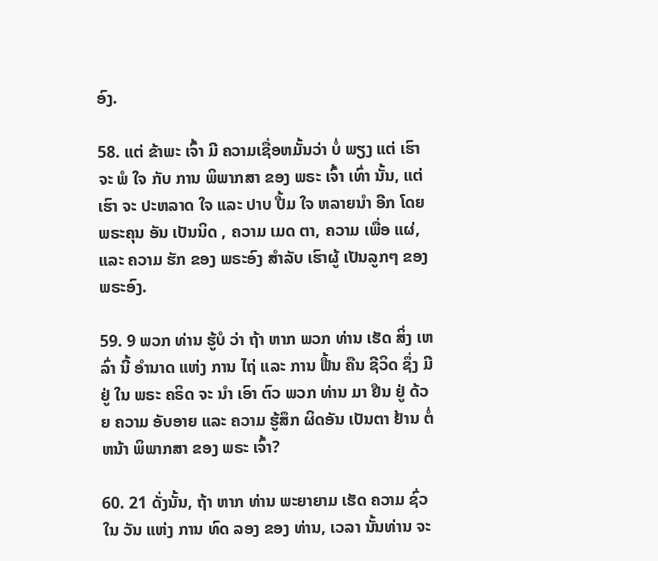ອົງ.

58. ແຕ່ ຂ້າພະ ເຈົ້າ ມີ ຄວາມເຊື່ອຫມັ້ນວ່າ ບໍ່ ພຽງ ແຕ່ ເຮົາ ຈະ ພໍ ໃຈ ກັບ ການ ພິພາກສາ ຂອງ ພຣະ ເຈົ້າ ເທົ່າ ນັ້ນ, ແຕ່ ເຮົາ ຈະ ປະຫລາດ ໃຈ ແລະ ປາບ ປື້ມ ໃຈ ຫລາຍນໍາ ອີກ ໂດຍ ພຣະຄຸນ ອັນ ເປັນນິດ , ຄວາມ ເມດ ຕາ, ຄວາມ ເພື່ອ ແຜ່, ແລະ ຄວາມ ຮັກ ຂອງ ພຣະອົງ ສໍາລັບ ເຮົາຜູ້ ເປັນລູກໆ ຂອງ ພຣະອົງ.

59. 9 ພວກ ທ່ານ ຮູ້ບໍ ວ່າ ຖ້າ ຫາກ ພວກ ທ່ານ ເຮັດ ສິ່ງ ເຫລົ່າ ນີ້ ອໍານາດ ແຫ່ງ ການ ໄຖ່ ແລະ ການ ຟື້ນ ຄືນ ຊີວິດ ຊຶ່ງ ມີ ຢູ່ ໃນ ພຣະ ຄຣິດ ຈະ ນໍາ ເອົາ ຕົວ ພວກ ທ່ານ ມາ ຢືນ ຢູ່ ດ້ວຍ ຄວາມ ອັບອາຍ ແລະ ຄວາມ ຮູ້ສຶກ ຜິດອັນ ເປັນຕາ ຢ້ານ ຕໍ່ຫນ້າ ພິພາກສາ ຂອງ ພຣະ ເຈົ້າ?

60. 21 ດັ່ງນັ້ນ, ຖ້າ ຫາກ ທ່ານ ພະຍາຍາມ ເຮັດ ຄວາມ ຊົ່ວ ໃນ ວັນ ແຫ່ງ ການ ທົດ ລອງ ຂອງ ທ່ານ, ເວລາ ນັ້ນທ່ານ ຈະ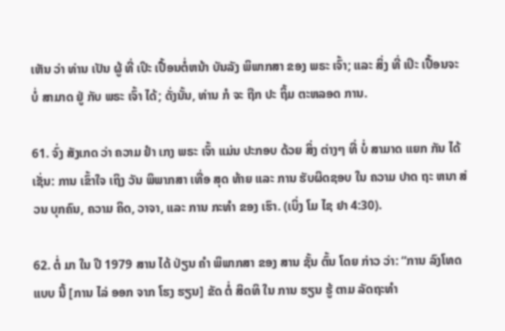ເຫັນ ວ່າ ທ່ານ ເປັນ ຜູ້ ທີ່ ເປິະ ເປື້ອນຕໍ່ຫນ້າ ບັນລັງ ພິພາກສາ ຂອງ ພຣະ ເຈົ້າ; ແລະ ສິ່ງ ທີ່ ເປິະ ເປື້ອນຈະ ບໍ່ ສາມາດ ຢູ່ ກັບ ພຣະ ເຈົ້າ ໄດ້; ດັ່ງນັ້ນ, ທ່ານ ກໍ ຈະ ຖືກ ປະ ຖິ້ມ ຕະຫລອດ ການ.

61. ຈົ່ງ ສັງເກດ ວ່າ ຄວາມ ຢໍາ ເກງ ພຣະ ເຈົ້າ ແມ່ນ ປະກອບ ດ້ວຍ ສິ່ງ ຕ່າງໆ ທີ່ ບໍ່ ສາມາດ ແຍກ ກັນ ໄດ້ ເຊັ່ນ: ການ ເຂົ້າໃຈ ເຖິງ ວັນ ພິພາກສາ ເທື່ອ ສຸດ ທ້າຍ ແລະ ການ ຮັບຜິດຊອບ ໃນ ຄວາມ ປາດ ຖະ ຫນາ ສ່ວນ ບຸກຄົນ, ຄວາມ ຄິດ, ວາຈາ, ແລະ ການ ກະທໍາ ຂອງ ເຮົາ. (ເບິ່ງ ໂມ ໄຊ ຢາ 4:30).

62. ຕໍ່ ມາ ໃນ ປີ 1979 ສານ ໄດ້ ປ່ຽນ ຄໍາ ພິພາກສາ ຂອງ ສານ ຊັ້ນ ຕົ້ນ ໂດຍ ກ່າວ ວ່າ: “ການ ລົງໂທດ ແບບ ນີ້ [ການ ໄລ່ ອອກ ຈາກ ໂຮງ ຮຽນ] ຂັດ ຕໍ່ ສິດທິ ໃນ ການ ຮຽນ ຮູ້ ຕາມ ລັດຖະທໍາ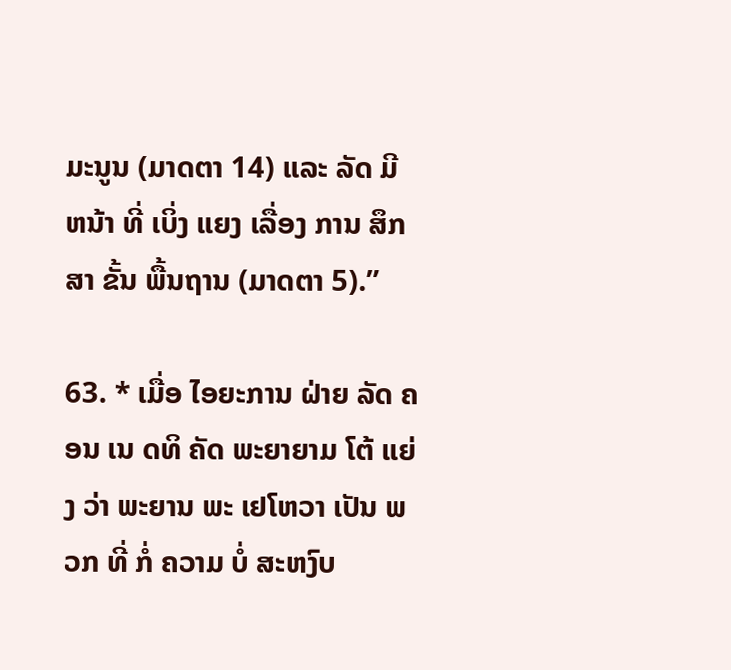ມະນູນ (ມາດຕາ 14) ແລະ ລັດ ມີ ຫນ້າ ທີ່ ເບິ່ງ ແຍງ ເລື່ອງ ການ ສຶກສາ ຂັ້ນ ພື້ນຖານ (ມາດຕາ 5).”

63. * ເມື່ອ ໄອຍະການ ຝ່າຍ ລັດ ຄອນ ເນ ດທິ ຄັດ ພະຍາຍາມ ໂຕ້ ແຍ່ງ ວ່າ ພະຍານ ພະ ເຢໂຫວາ ເປັນ ພວກ ທີ່ ກໍ່ ຄວາມ ບໍ່ ສະຫງົບ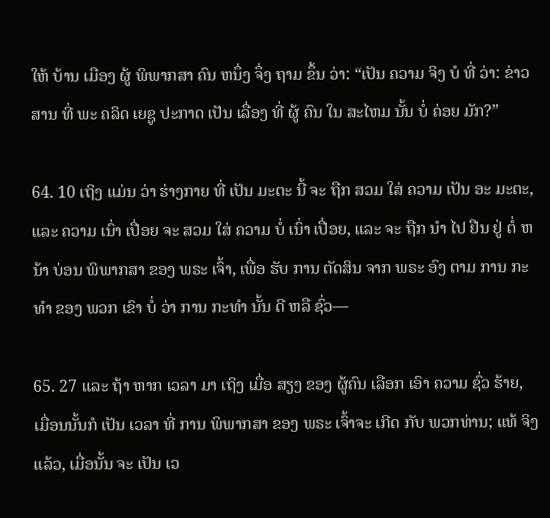ໃຫ້ ບ້ານ ເມືອງ ຜູ້ ພິພາກສາ ຄົນ ຫນຶ່ງ ຈຶ່ງ ຖາມ ຂຶ້ນ ວ່າ: “ເປັນ ຄວາມ ຈິງ ບໍ ທີ່ ວ່າ: ຂ່າວ ສານ ທີ່ ພະ ຄລິດ ເຍຊູ ປະກາດ ເປັນ ເລື່ອງ ທີ່ ຜູ້ ຄົນ ໃນ ສະໄຫມ ນັ້ນ ບໍ່ ຄ່ອຍ ມັກ?”

64. 10 ເຖິງ ແມ່ນ ວ່າ ຮ່າງກາຍ ທີ່ ເປັນ ມະຕະ ນີ້ ຈະ ຖືກ ສວມ ໃສ່ ຄວາມ ເປັນ ອະ ມະຕະ, ແລະ ຄວາມ ເນົ່າ ເປື່ອຍ ຈະ ສວມ ໃສ່ ຄວາມ ບໍ່ ເນົ່າ ເປື່ອຍ, ແລະ ຈະ ຖືກ ນໍາ ໄປ ຢືນ ຢູ່ ຕໍ່ ຫນ້າ ບ່ອນ ພິພາກສາ ຂອງ ພຣະ ເຈົ້າ, ເພື່ອ ຮັບ ການ ຕັດສິນ ຈາກ ພຣະ ອົງ ຕາມ ການ ກະທໍາ ຂອງ ພວກ ເຂົາ ບໍ່ ວ່າ ການ ກະທໍາ ນັ້ນ ດີ ຫລື ຊົ່ວ—

65. 27 ແລະ ຖ້າ ຫາກ ເວລາ ມາ ເຖິງ ເມື່ອ ສຽງ ຂອງ ຜູ້ຄົນ ເລືອກ ເອົາ ຄວາມ ຊົ່ວ ຮ້າຍ, ເມື່ອນນັ້ນກໍ ເປັນ ເວລາ ທີ່ ການ ພິພາກສາ ຂອງ ພຣະ ເຈົ້າຈະ ເກີດ ກັບ ພວກທ່ານ; ແທ້ ຈິງ ແລ້ວ, ເມື່ອນັ້ນ ຈະ ເປັນ ເວ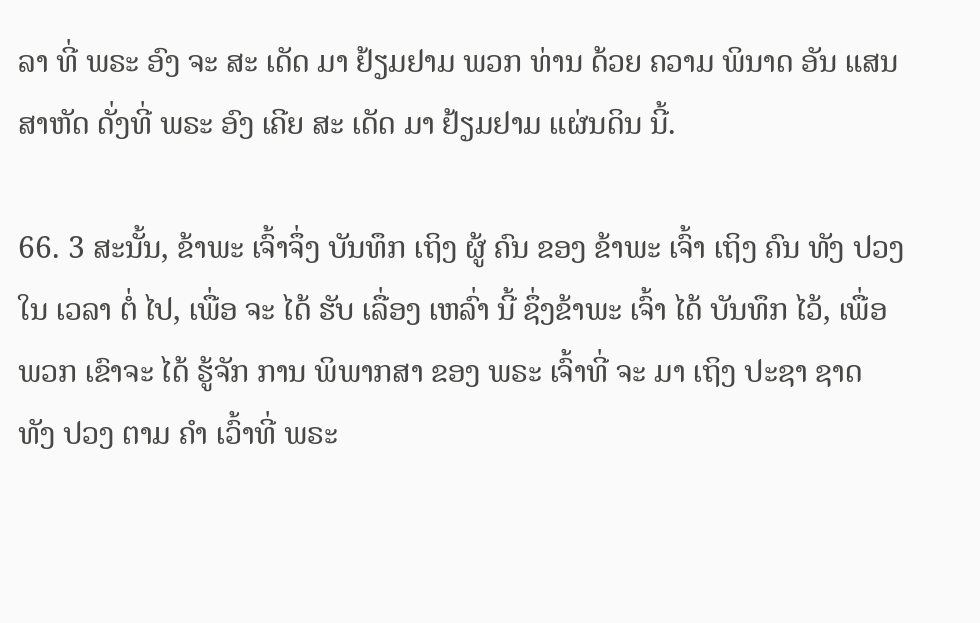ລາ ທີ່ ພຣະ ອົງ ຈະ ສະ ເດັດ ມາ ຢ້ຽມຢາມ ພວກ ທ່ານ ດ້ວຍ ຄວາມ ພິນາດ ອັນ ແສນ ສາຫັດ ດັ່ງທີ່ ພຣະ ອົງ ເຄີຍ ສະ ເດັດ ມາ ຢ້ຽມຢາມ ແຜ່ນດິນ ນີ້.

66. 3 ສະນັ້ນ, ຂ້າພະ ເຈົ້າຈຶ່ງ ບັນທຶກ ເຖິງ ຜູ້ ຄົນ ຂອງ ຂ້າພະ ເຈົ້າ ເຖິງ ຄົນ ທັງ ປວງ ໃນ ເວລາ ຕໍ່ ໄປ, ເພື່ອ ຈະ ໄດ້ ຮັບ ເລື່ອງ ເຫລົ່າ ນີ້ ຊຶ່ງຂ້າພະ ເຈົ້າ ໄດ້ ບັນທຶກ ໄວ້, ເພື່ອ ພວກ ເຂົາຈະ ໄດ້ ຮູ້ຈັກ ການ ພິພາກສາ ຂອງ ພຣະ ເຈົ້າທີ່ ຈະ ມາ ເຖິງ ປະຊາ ຊາດ ທັງ ປວງ ຕາມ ຄໍາ ເວົ້າທີ່ ພຣະ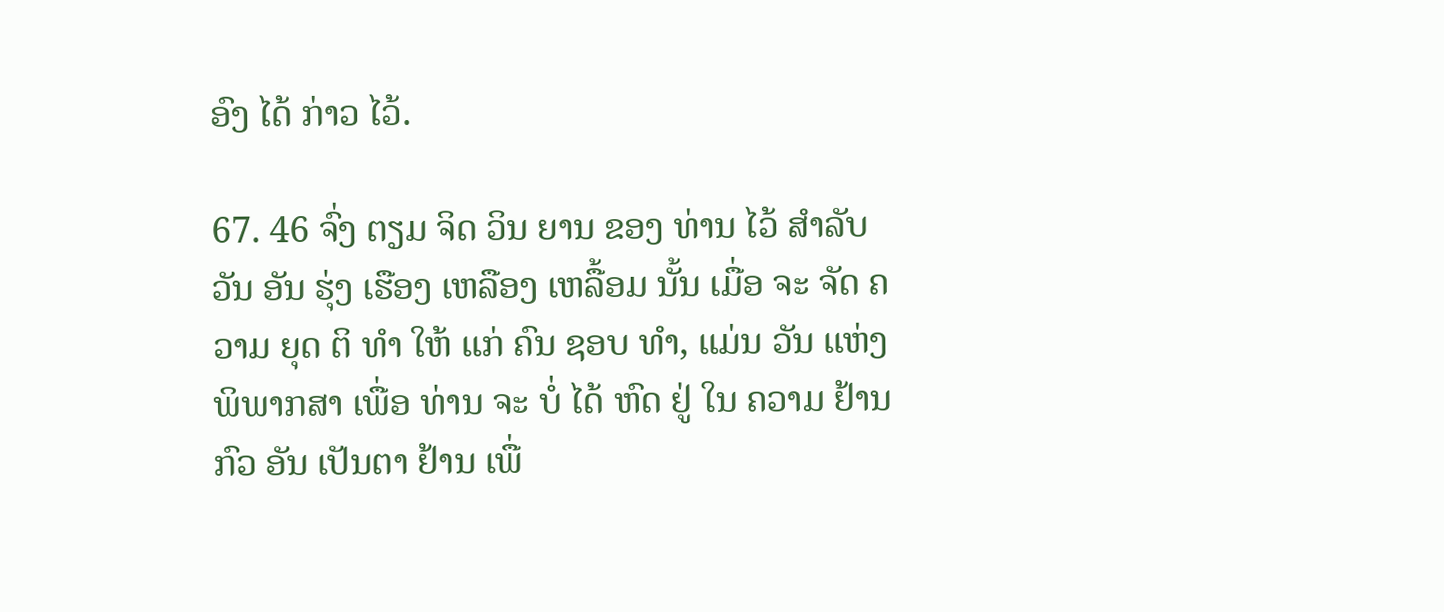ອົງ ໄດ້ ກ່າວ ໄວ້.

67. 46 ຈົ່ງ ຕຽມ ຈິດ ວິນ ຍານ ຂອງ ທ່ານ ໄວ້ ສໍາລັບ ວັນ ອັນ ຮຸ່ງ ເຮືອງ ເຫລືອງ ເຫລື້ອມ ນັ້ນ ເມື່ອ ຈະ ຈັດ ຄວາມ ຍຸດ ຕິ ທໍາ ໃຫ້ ແກ່ ຄົນ ຊອບ ທໍາ, ແມ່ນ ວັນ ແຫ່ງ ພິພາກສາ ເພື່ອ ທ່ານ ຈະ ບໍ່ ໄດ້ ຫົດ ຢູ່ ໃນ ຄວາມ ຢ້ານ ກົວ ອັນ ເປັນຕາ ຢ້ານ ເພື່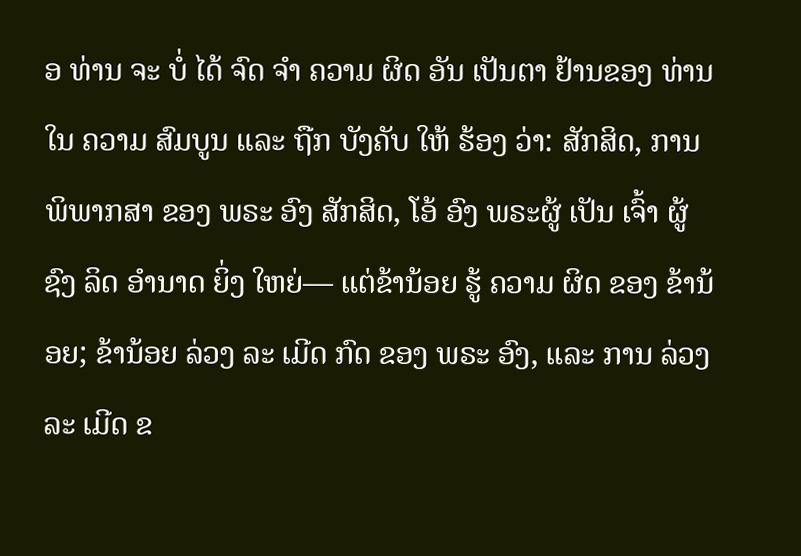ອ ທ່ານ ຈະ ບໍ່ ໄດ້ ຈົດ ຈໍາ ຄວາມ ຜິດ ອັນ ເປັນຕາ ຢ້ານຂອງ ທ່ານ ໃນ ຄວາມ ສົມບູນ ແລະ ຖືກ ບັງຄັບ ໃຫ້ ຮ້ອງ ວ່າ: ສັກສິດ, ການ ພິພາກສາ ຂອງ ພຣະ ອົງ ສັກສິດ, ໂອ້ ອົງ ພຣະຜູ້ ເປັນ ເຈົ້າ ຜູ້ ຊົງ ລິດ ອໍານາດ ຍິ່ງ ໃຫຍ່— ແຕ່ຂ້ານ້ອຍ ຮູ້ ຄວາມ ຜິດ ຂອງ ຂ້ານ້ອຍ; ຂ້ານ້ອຍ ລ່ວງ ລະ ເມີດ ກົດ ຂອງ ພຣະ ອົງ, ແລະ ການ ລ່ວງ ລະ ເມີດ ຂ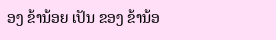ອງ ຂ້ານ້ອຍ ເປັນ ຂອງ ຂ້ານ້ອ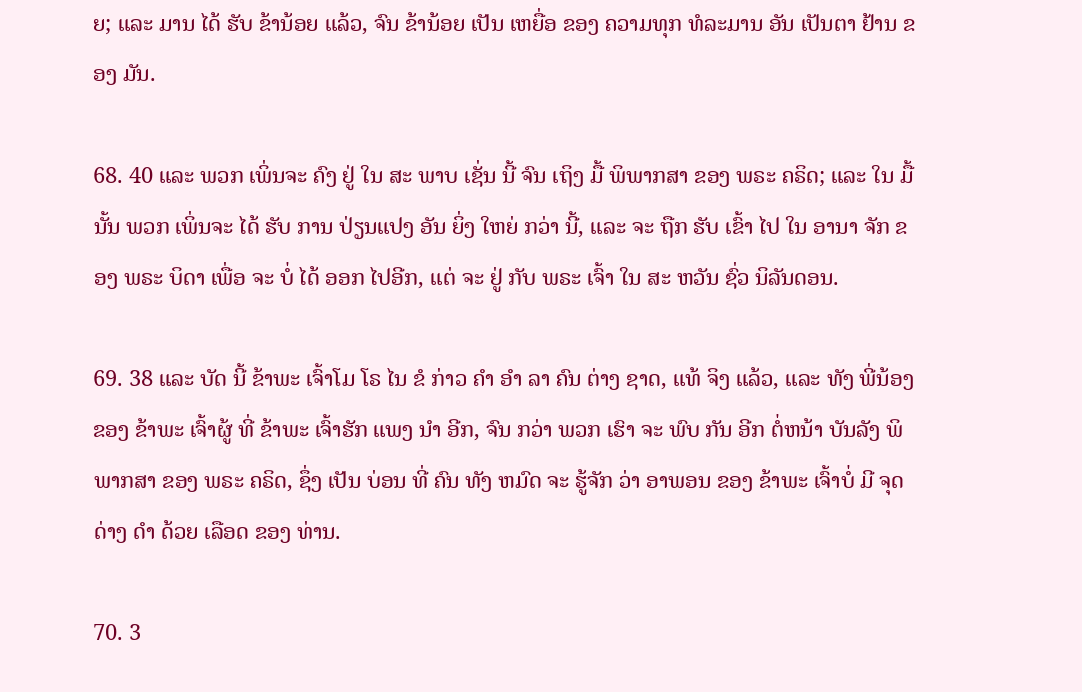ຍ; ແລະ ມານ ໄດ້ ຮັບ ຂ້ານ້ອຍ ແລ້ວ, ຈົນ ຂ້ານ້ອຍ ເປັນ ເຫຍື່ອ ຂອງ ຄວາມທຸກ ທໍລະມານ ອັນ ເປັນຕາ ຢ້ານ ຂອງ ມັນ.

68. 40 ແລະ ພວກ ເພິ່ນຈະ ຄົງ ຢູ່ ໃນ ສະ ພາບ ເຊັ່ນ ນີ້ ຈົນ ເຖິງ ມື້ ພິພາກສາ ຂອງ ພຣະ ຄຣິດ; ແລະ ໃນ ມື້ນັ້ນ ພວກ ເພິ່ນຈະ ໄດ້ ຮັບ ການ ປ່ຽນແປງ ອັນ ຍິ່ງ ໃຫຍ່ ກວ່າ ນີ້, ແລະ ຈະ ຖືກ ຮັບ ເຂົ້າ ໄປ ໃນ ອານາ ຈັກ ຂອງ ພຣະ ບິດາ ເພື່ອ ຈະ ບໍ່ ໄດ້ ອອກ ໄປອີກ, ແຕ່ ຈະ ຢູ່ ກັບ ພຣະ ເຈົ້າ ໃນ ສະ ຫວັນ ຊົ່ວ ນິລັນດອນ.

69. 38 ແລະ ບັດ ນີ້ ຂ້າພະ ເຈົ້າໂມ ໂຣ ໄນ ຂໍ ກ່າວ ຄໍາ ອໍາ ລາ ຄົນ ຕ່າງ ຊາດ, ແທ້ ຈິງ ແລ້ວ, ແລະ ທັງ ພີ່ນ້ອງ ຂອງ ຂ້າພະ ເຈົ້າຜູ້ ທີ່ ຂ້າພະ ເຈົ້າຮັກ ແພງ ນໍາ ອີກ, ຈົນ ກວ່າ ພວກ ເຮົາ ຈະ ພົບ ກັນ ອີກ ຕໍ່ຫນ້າ ບັນລັງ ພິພາກສາ ຂອງ ພຣະ ຄຣິດ, ຊຶ່ງ ເປັນ ບ່ອນ ທີ່ ຄົນ ທັງ ຫມົດ ຈະ ຮູ້ຈັກ ວ່າ ອາພອນ ຂອງ ຂ້າພະ ເຈົ້າບໍ່ ມີ ຈຸດ ດ່າງ ດໍາ ດ້ວຍ ເລືອດ ຂອງ ທ່ານ.

70. 3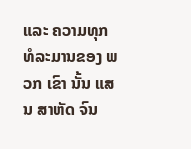ແລະ ຄວາມທຸກ ທໍລະມານຂອງ ພວກ ເຂົາ ນັ້ນ ແສນ ສາຫັດ ຈົນ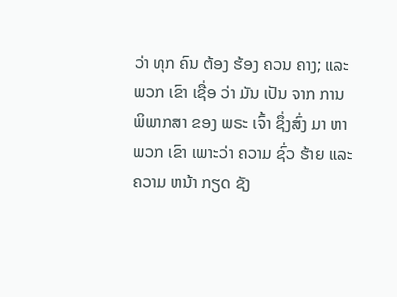ວ່າ ທຸກ ຄົນ ຕ້ອງ ຮ້ອງ ຄວນ ຄາງ; ແລະ ພວກ ເຂົາ ເຊື່ອ ວ່າ ມັນ ເປັນ ຈາກ ການ ພິພາກສາ ຂອງ ພຣະ ເຈົ້າ ຊຶ່ງສົ່ງ ມາ ຫາ ພວກ ເຂົາ ເພາະວ່າ ຄວາມ ຊົ່ວ ຮ້າຍ ແລະ ຄວາມ ຫນ້າ ກຽດ ຊັງ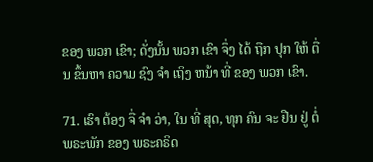ຂອງ ພວກ ເຂົາ; ດັ່ງນັ້ນ ພວກ ເຂົາ ຈຶ່ງ ໄດ້ ຖືກ ປຸກ ໃຫ້ ຕື່ນ ຂຶ້ນຫາ ຄວາມ ຊົງ ຈໍາ ເຖິງ ຫນ້າ ທີ່ ຂອງ ພວກ ເຂົາ.

71. ເຮົາ ຕ້ອງ ຈື່ ຈໍາ ວ່າ, ໃນ ທີ່ ສຸດ, ທຸກ ຄົນ ຈະ ຢືນ ຢູ່ ຕໍ່ ພຣະພັກ ຂອງ ພຣະຄຣິດ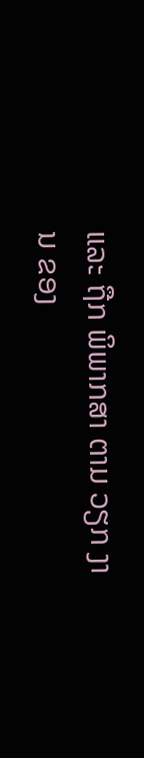ແລະ ຖືກ ພິພາກສາ ຕາມ ວຽກ ງານ ຂອງ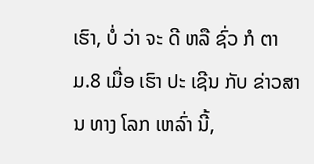ເຮົາ, ບໍ່ ວ່າ ຈະ ດີ ຫລື ຊົ່ວ ກໍ ຕາມ.8 ເມື່ອ ເຮົາ ປະ ເຊີນ ກັບ ຂ່າວສານ ທາງ ໂລກ ເຫລົ່າ ນີ້,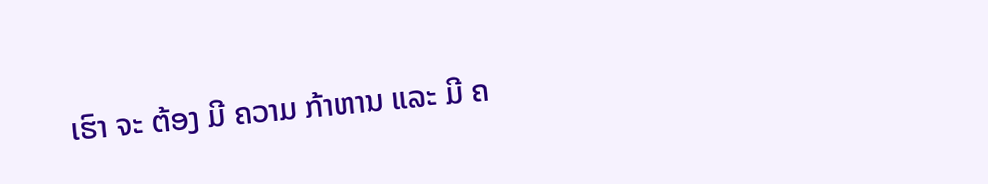ເຮົາ ຈະ ຕ້ອງ ມີ ຄວາມ ກ້າຫານ ແລະ ມີ ຄ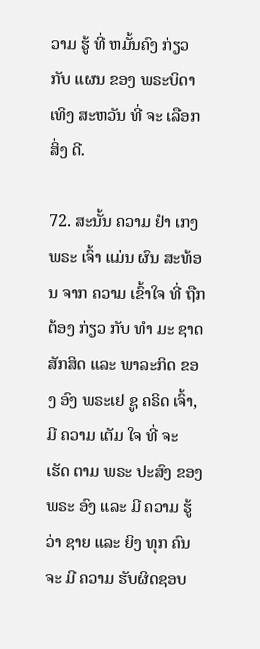ວາມ ຮູ້ ທີ່ ຫມັ້ນຄົງ ກ່ຽວ ກັບ ແຜນ ຂອງ ພຣະບິດາ ເທິງ ສະຫວັນ ທີ່ ຈະ ເລືອກ ສິ່ງ ດີ.

72. ສະນັ້ນ ຄວາມ ຢໍາ ເກງ ພຣະ ເຈົ້າ ແມ່ນ ຜົນ ສະທ້ອນ ຈາກ ຄວາມ ເຂົ້າໃຈ ທີ່ ຖືກຕ້ອງ ກ່ຽວ ກັບ ທໍາ ມະ ຊາດ ສັກສິດ ແລະ ພາລະກິດ ຂອງ ອົງ ພຣະເຢ ຊູ ຄຣິດ ເຈົ້າ, ມີ ຄວາມ ເຕັມ ໃຈ ທີ່ ຈະ ເຮັດ ຕາມ ພຣະ ປະສົງ ຂອງ ພຣະ ອົງ ແລະ ມີ ຄວາມ ຮູ້ ວ່າ ຊາຍ ແລະ ຍິງ ທຸກ ຄົນ ຈະ ມີ ຄວາມ ຮັບຜິດຊອບ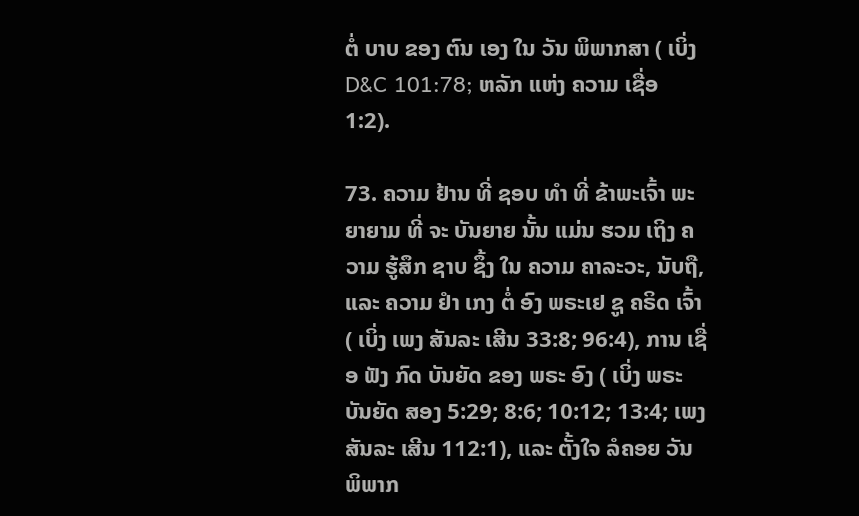ຕໍ່ ບາບ ຂອງ ຕົນ ເອງ ໃນ ວັນ ພິພາກສາ ( ເບິ່ງ D&C 101:78; ຫລັກ ແຫ່ງ ຄວາມ ເຊື່ອ 1:2).

73. ຄວາມ ຢ້ານ ທີ່ ຊອບ ທໍາ ທີ່ ຂ້າພະເຈົ້າ ພະຍາຍາມ ທີ່ ຈະ ບັນຍາຍ ນັ້ນ ແມ່ນ ຮວມ ເຖິງ ຄວາມ ຮູ້ສຶກ ຊາບ ຊຶ້ງ ໃນ ຄວາມ ຄາລະວະ, ນັບຖື, ແລະ ຄວາມ ຢໍາ ເກງ ຕໍ່ ອົງ ພຣະເຢ ຊູ ຄຣິດ ເຈົ້າ ( ເບິ່ງ ເພງ ສັນລະ ເສີນ 33:8; 96:4), ການ ເຊື່ອ ຟັງ ກົດ ບັນຍັດ ຂອງ ພຣະ ອົງ ( ເບິ່ງ ພຣະ ບັນຍັດ ສອງ 5:29; 8:6; 10:12; 13:4; ເພງ ສັນລະ ເສີນ 112:1), ແລະ ຕັ້ງໃຈ ລໍຄອຍ ວັນ ພິພາກ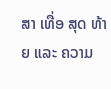ສາ ເທື່ອ ສຸດ ທ້າຍ ແລະ ຄວາມ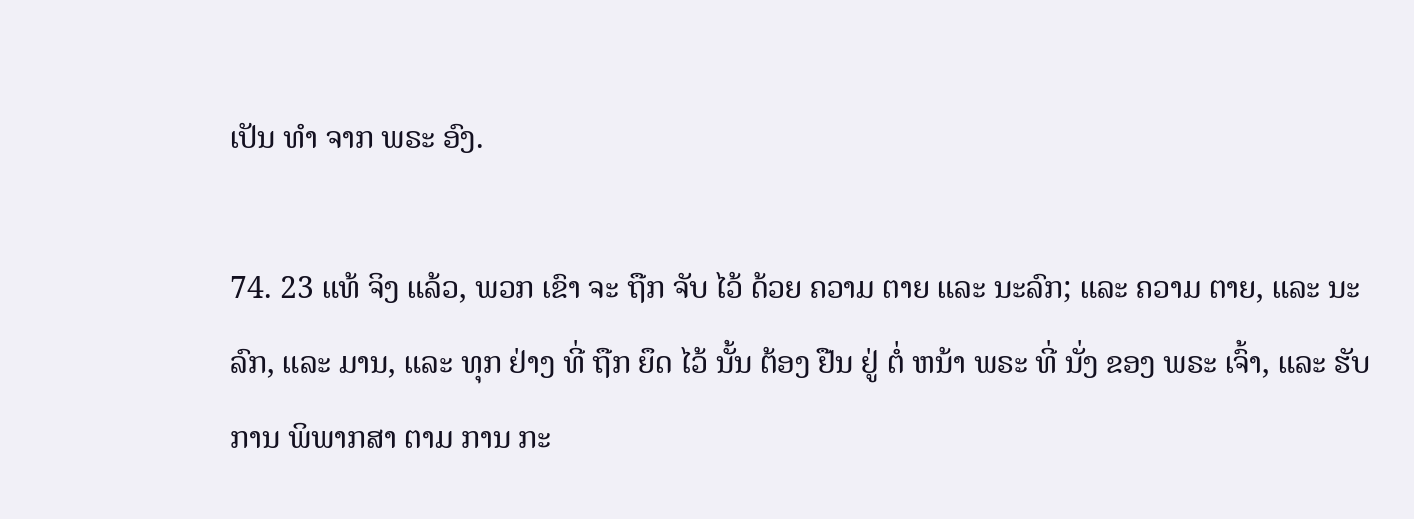ເປັນ ທໍາ ຈາກ ພຣະ ອົງ.

74. 23 ແທ້ ຈິງ ແລ້ວ, ພວກ ເຂົາ ຈະ ຖືກ ຈັບ ໄວ້ ດ້ວຍ ຄວາມ ຕາຍ ແລະ ນະລົກ; ແລະ ຄວາມ ຕາຍ, ແລະ ນະລົກ, ແລະ ມານ, ແລະ ທຸກ ຢ່າງ ທີ່ ຖືກ ຍຶດ ໄວ້ ນັ້ນ ຕ້ອງ ຢືນ ຢູ່ ຕໍ່ ຫນ້າ ພຣະ ທີ່ ນັ່ງ ຂອງ ພຣະ ເຈົ້າ, ແລະ ຮັບ ການ ພິພາກສາ ຕາມ ການ ກະ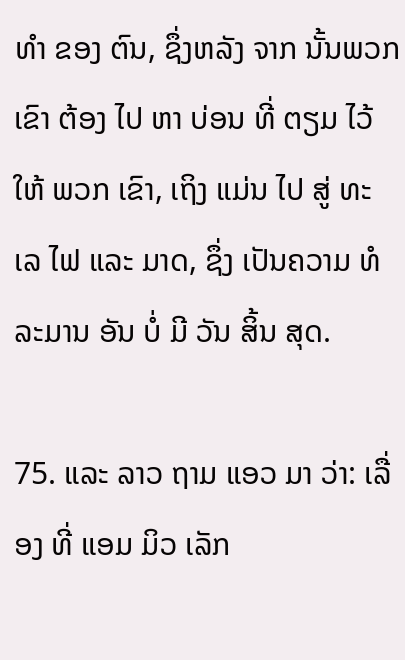ທໍາ ຂອງ ຕົນ, ຊຶ່ງຫລັງ ຈາກ ນັ້ນພວກ ເຂົາ ຕ້ອງ ໄປ ຫາ ບ່ອນ ທີ່ ຕຽມ ໄວ້ ໃຫ້ ພວກ ເຂົາ, ເຖິງ ແມ່ນ ໄປ ສູ່ ທະ ເລ ໄຟ ແລະ ມາດ, ຊຶ່ງ ເປັນຄວາມ ທໍລະມານ ອັນ ບໍ່ ມີ ວັນ ສິ້ນ ສຸດ.

75. ແລະ ລາວ ຖາມ ແອວ ມາ ວ່າ: ເລື່ອງ ທີ່ ແອມ ມິວ ເລັກ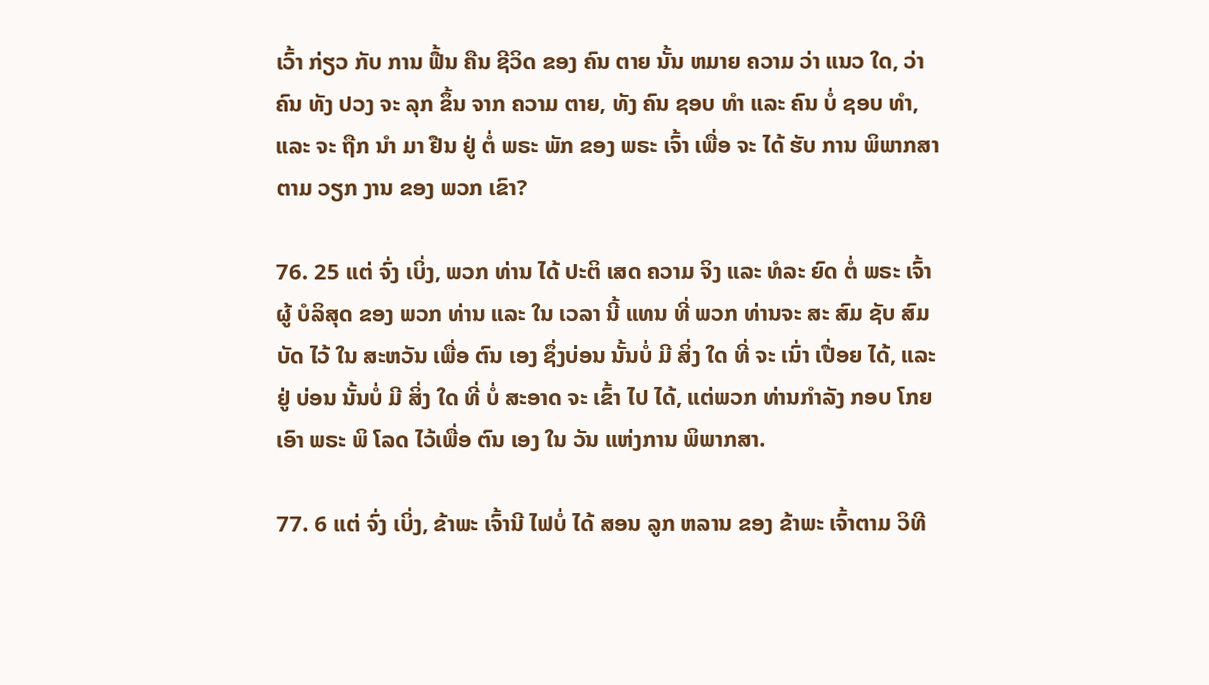ເວົ້າ ກ່ຽວ ກັບ ການ ຟື້ນ ຄືນ ຊີວິດ ຂອງ ຄົນ ຕາຍ ນັ້ນ ຫມາຍ ຄວາມ ວ່າ ແນວ ໃດ, ວ່າຄົນ ທັງ ປວງ ຈະ ລຸກ ຂຶ້ນ ຈາກ ຄວາມ ຕາຍ, ທັງ ຄົນ ຊອບ ທໍາ ແລະ ຄົນ ບໍ່ ຊອບ ທໍາ, ແລະ ຈະ ຖືກ ນໍາ ມາ ຢືນ ຢູ່ ຕໍ່ ພຣະ ພັກ ຂອງ ພຣະ ເຈົ້າ ເພື່ອ ຈະ ໄດ້ ຮັບ ການ ພິພາກສາ ຕາມ ວຽກ ງານ ຂອງ ພວກ ເຂົາ?

76. 25 ແຕ່ ຈົ່ງ ເບິ່ງ, ພວກ ທ່ານ ໄດ້ ປະຕິ ເສດ ຄວາມ ຈິງ ແລະ ທໍລະ ຍົດ ຕໍ່ ພຣະ ເຈົ້າຜູ້ ບໍລິສຸດ ຂອງ ພວກ ທ່ານ ແລະ ໃນ ເວລາ ນີ້ ແທນ ທີ່ ພວກ ທ່ານຈະ ສະ ສົມ ຊັບ ສົມບັດ ໄວ້ ໃນ ສະຫວັນ ເພື່ອ ຕົນ ເອງ ຊຶ່ງບ່ອນ ນັ້ນບໍ່ ມີ ສິ່ງ ໃດ ທີ່ ຈະ ເນົ່າ ເປື່ອຍ ໄດ້, ແລະ ຢູ່ ບ່ອນ ນັ້ນບໍ່ ມີ ສິ່ງ ໃດ ທີ່ ບໍ່ ສະອາດ ຈະ ເຂົ້າ ໄປ ໄດ້, ແຕ່ພວກ ທ່ານກໍາລັງ ກອບ ໂກຍ ເອົາ ພຣະ ພິ ໂລດ ໄວ້ເພື່ອ ຕົນ ເອງ ໃນ ວັນ ແຫ່ງການ ພິພາກສາ.

77. 6 ແຕ່ ຈົ່ງ ເບິ່ງ, ຂ້າພະ ເຈົ້ານີ ໄຟບໍ່ ໄດ້ ສອນ ລູກ ຫລານ ຂອງ ຂ້າພະ ເຈົ້າຕາມ ວິທີ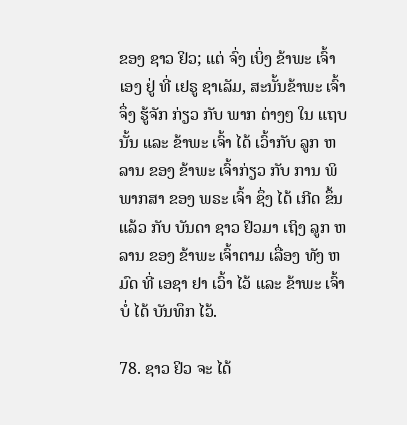ຂອງ ຊາວ ຢິວ; ແຕ່ ຈົ່ງ ເບິ່ງ ຂ້າພະ ເຈົ້າ ເອງ ຢູ່ ທີ່ ເຢຣູ ຊາເລັມ, ສະນັ້ນຂ້າພະ ເຈົ້າຈຶ່ງ ຮູ້ຈັກ ກ່ຽວ ກັບ ພາກ ຕ່າງໆ ໃນ ແຖບ ນັ້ນ ແລະ ຂ້າພະ ເຈົ້າ ໄດ້ ເວົ້າກັບ ລູກ ຫລານ ຂອງ ຂ້າພະ ເຈົ້າກ່ຽວ ກັບ ການ ພິພາກສາ ຂອງ ພຣະ ເຈົ້າ ຊຶ່ງ ໄດ້ ເກີດ ຂຶ້ນ ແລ້ວ ກັບ ບັນດາ ຊາວ ຢິວມາ ເຖິງ ລູກ ຫລານ ຂອງ ຂ້າພະ ເຈົ້າຕາມ ເລື່ອງ ທັງ ຫມົດ ທີ່ ເອຊາ ຢາ ເວົ້າ ໄວ້ ແລະ ຂ້າພະ ເຈົ້າບໍ່ ໄດ້ ບັນທຶກ ໄວ້.

78. ຊາວ ຢິວ ຈະ ໄດ້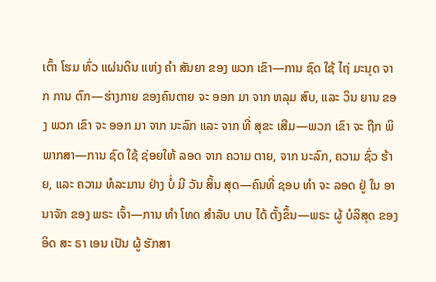ເຕົ້າ ໂຮມ ທົ່ວ ແຜ່ນດິນ ແຫ່ງ ຄໍາ ສັນຍາ ຂອງ ພວກ ເຂົາ—ການ ຊົດ ໃຊ້ ໄຖ່ ມະນຸດ ຈາກ ການ ຕົກ—ຮ່າງກາຍ ຂອງຄົນຕາຍ ຈະ ອອກ ມາ ຈາກ ຫລຸມ ສົບ, ແລະ ວິນ ຍານ ຂອງ ພວກ ເຂົາ ຈະ ອອກ ມາ ຈາກ ນະລົກ ແລະ ຈາກ ທີ່ ສຸຂະ ເສີມ—ພວກ ເຂົາ ຈະ ຖືກ ພິພາກສາ—ການ ຊົດ ໃຊ້ ຊ່ອຍໃຫ້ ລອດ ຈາກ ຄວາມ ຕາຍ, ຈາກ ນະລົກ, ຄວາມ ຊົ່ວ ຮ້າຍ, ແລະ ຄວາມ ທໍລະມານ ຢ່າງ ບໍ່ ມີ ວັນ ສິ້ນ ສຸດ—ຄົນທີ່ ຊອບ ທໍາ ຈະ ລອດ ຢູ່ ໃນ ອານາຈັກ ຂອງ ພຣະ ເຈົ້າ—ການ ທໍາ ໂທດ ສໍາລັບ ບາບ ໄດ້ ຕັ້ງຂຶ້ນ—ພຣະ ຜູ້ ບໍລິສຸດ ຂອງ ອິດ ສະ ຣາ ເອນ ເປັນ ຜູ້ ຮັກສາ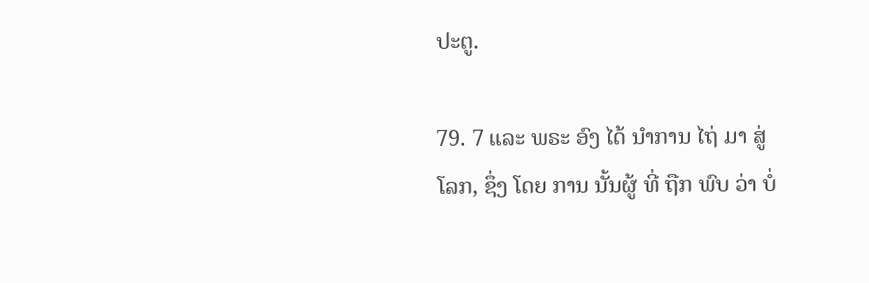ປະຕູ.

79. 7 ແລະ ພຣະ ອົງ ໄດ້ ນໍາການ ໄຖ່ ມາ ສູ່ ໂລກ, ຊຶ່ງ ໂດຍ ການ ນັ້ນຜູ້ ທີ່ ຖືກ ພົບ ວ່າ ບໍ່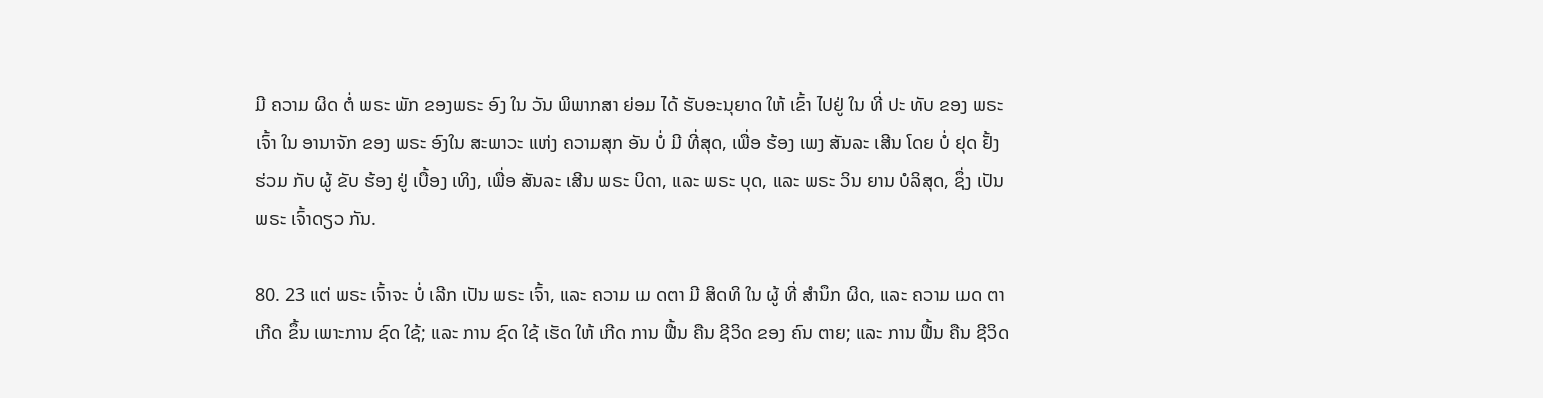ມີ ຄວາມ ຜິດ ຕໍ່ ພຣະ ພັກ ຂອງພຣະ ອົງ ໃນ ວັນ ພິພາກສາ ຍ່ອມ ໄດ້ ຮັບອະນຸຍາດ ໃຫ້ ເຂົ້າ ໄປຢູ່ ໃນ ທີ່ ປະ ທັບ ຂອງ ພຣະ ເຈົ້າ ໃນ ອານາຈັກ ຂອງ ພຣະ ອົງໃນ ສະພາວະ ແຫ່ງ ຄວາມສຸກ ອັນ ບໍ່ ມີ ທີ່ສຸດ, ເພື່ອ ຮ້ອງ ເພງ ສັນລະ ເສີນ ໂດຍ ບໍ່ ຢຸດ ຢັ້ງຮ່ວມ ກັບ ຜູ້ ຂັບ ຮ້ອງ ຢູ່ ເບື້ອງ ເທິງ, ເພື່ອ ສັນລະ ເສີນ ພຣະ ບິດາ, ແລະ ພຣະ ບຸດ, ແລະ ພຣະ ວິນ ຍານ ບໍລິສຸດ, ຊຶ່ງ ເປັນ ພຣະ ເຈົ້າດຽວ ກັນ.

80. 23 ແຕ່ ພຣະ ເຈົ້າຈະ ບໍ່ ເລີກ ເປັນ ພຣະ ເຈົ້າ, ແລະ ຄວາມ ເມ ດຕາ ມີ ສິດທິ ໃນ ຜູ້ ທີ່ ສໍານຶກ ຜິດ, ແລະ ຄວາມ ເມດ ຕາ ເກີດ ຂຶ້ນ ເພາະການ ຊົດ ໃຊ້; ແລະ ການ ຊົດ ໃຊ້ ເຮັດ ໃຫ້ ເກີດ ການ ຟື້ນ ຄືນ ຊີວິດ ຂອງ ຄົນ ຕາຍ; ແລະ ການ ຟື້ນ ຄືນ ຊີວິດ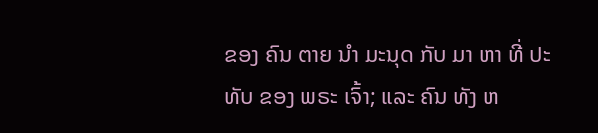ຂອງ ຄົນ ຕາຍ ນໍາ ມະນຸດ ກັບ ມາ ຫາ ທີ່ ປະ ທັບ ຂອງ ພຣະ ເຈົ້າ; ແລະ ຄົນ ທັງ ຫ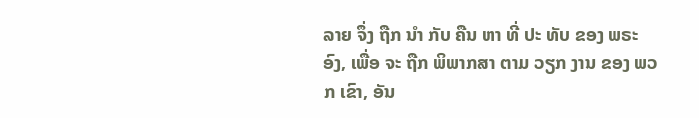ລາຍ ຈຶ່ງ ຖືກ ນໍາ ກັບ ຄືນ ຫາ ທີ່ ປະ ທັບ ຂອງ ພຣະ ອົງ, ເພື່ອ ຈະ ຖືກ ພິພາກສາ ຕາມ ວຽກ ງານ ຂອງ ພວກ ເຂົາ, ອັນ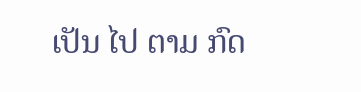ເປັນ ໄປ ຕາມ ກົດ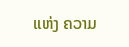ແຫ່ງ ຄວາມ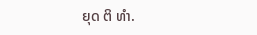ຍຸດ ຕິ ທໍາ.